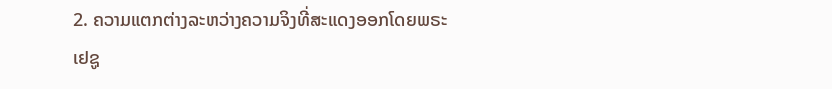2. ຄວາມແຕກຕ່າງລະຫວ່າງຄວາມຈິງທີ່ສະແດງອອກໂດຍພຣະເຢຊູ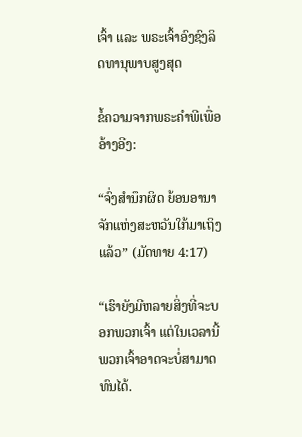ເຈົ້າ ແລະ ພຣະເຈົ້າອົງຊົງລິດທານຸພາບສູງສຸດ

ຂໍ້ຄວາມຈາກພຣະຄໍາພີເພື່ອອ້າງອີງ:

“ຈົ່ງສຳນຶກຜິດ ຍ້ອນອານາຈັກແຫ່ງສະຫວັນໃກ້ມາເຖິງແລ້ວ” (ມັດທາຍ 4:17)

“ເຮົາຍັງມີຫລາຍສິ່ງທີ່ຈະບອກພວກເຈົ້າ ແຕ່ໃນເວລານີ້ພວກເຈົ້າອາດຈະບໍ່ສາມາດທົນໄດ້.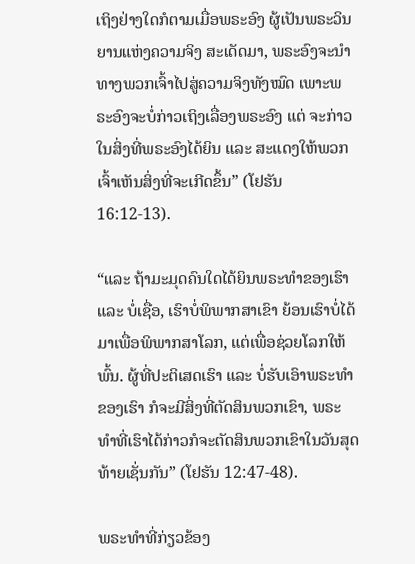ເຖິງຢ່າງໃດກໍຕາມເມື່ອພຣະອົງ ຜູ້ເປັນພຣະວິນຍານແຫ່ງຄວາມຈິງ ສະເດັດມາ, ພຣະອົງຈະນຳທາງພວກເຈົ້າໄປສູ່ຄວາມຈິງທັງໝົດ ເພາະພຣະອົງຈະບໍ່ກ່າວເຖິງເລື່ອງພຣະອົງ ແຕ່ ຈະກ່າວໃນສິ່ງທີ່ພຣະອົງໄດ້ຍິນ ແລະ ສະແດງໃຫ້ພວກເຈົ້າເຫັນສິ່ງທີ່ຈະເກີດຂຶ້ນ” (ໂຢຮັນ 16:12-13).

“ແລະ ຖ້າມະມຸດຄົນໃດໄດ້ຍິນພຣະທຳຂອງເຮົາ ແລະ ບໍ່ເຊື່ອ, ເຮົາບໍ່ພິພາກສາເຂົາ ຍ້ອນເຮົາບໍ່ໄດ້ມາເພື່ອພິພາກສາໂລກ, ແຕ່ເພື່ອຊ່ວຍໂລກໃຫ້ພົ້ນ. ຜູ້ທີ່ປະຕິເສດເຮົາ ແລະ ບໍ່ຮັບເອົາພຣະທໍາຂອງເຮົາ ກໍຈະມີສິ່ງທີ່ຕັດສິນພວກເຂົາ, ພຣະທໍາທີ່ເຮົາໄດ້ກ່າວກໍຈະຕັດສິນພວກເຂົາໃນວັນສຸດທ້າຍເຊັ່ນກັນ” (ໂຢຮັນ 12:47-48).

ພຣະທຳທີ່ກ່ຽວຂ້ອງ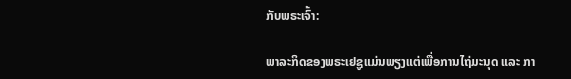ກັບພຣະເຈົ້າ:

ພາລະກິດຂອງພຣະເຢຊູແມ່ນພຽງແຕ່ເພື່ອການໄຖ່ມະນຸດ ແລະ ກາ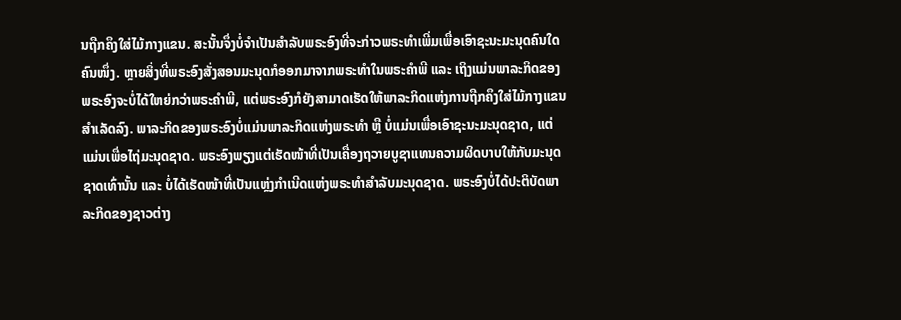ນຖືກຄຶງໃສ່ໄມ້ກາງແຂນ. ສະນັ້ນຈຶ່ງບໍ່ຈຳເປັນສໍາລັບພຣະອົງທີ່ຈະກ່າວພຣະທຳເພີ່ມເພື່ອເອົາຊະນະມະນຸດຄົນໃດຄົນໜຶ່ງ. ຫຼາຍສິ່ງທີ່ພຣະອົງສັ່ງສອນມະນຸດກໍອອກມາຈາກພຣະທຳໃນພຣະຄຳພີ ແລະ ເຖິງແມ່ນພາລະກິດຂອງພຣະອົງຈະບໍ່ໄດ້ໃຫຍ່ກວ່າພຣະຄຳພີ, ແຕ່ພຣະອົງກໍຍັງສາມາດເຮັດໃຫ້ພາລະກິດແຫ່ງການຖືກຄຶງໃສ່ໄມ້ກາງແຂນສຳເລັດລົງ. ພາລະກິດຂອງພຣະອົງບໍ່ແມ່ນພາລະກິດແຫ່ງພຣະທຳ ຫຼື ບໍ່ແມ່ນເພື່ອເອົາຊະນະມະນຸດຊາດ, ແຕ່ແມ່ນເພື່ອໄຖ່ມະນຸດຊາດ. ພຣະອົງພຽງແຕ່ເຮັດໜ້າທີ່ເປັນເຄື່ອງຖວາຍບູຊາແທນຄວາມຜິດບາບໃຫ້ກັບມະນຸດຊາດເທົ່ານັ້ນ ແລະ ບໍ່ໄດ້ເຮັດໜ້າທີ່ເປັນແຫຼ່ງກໍາເນີດແຫ່ງພຣະທຳສຳລັບມະນຸດຊາດ. ພຣະອົງບໍ່ໄດ້ປະຕິບັດພາລະກິດຂອງຊາວຕ່າງ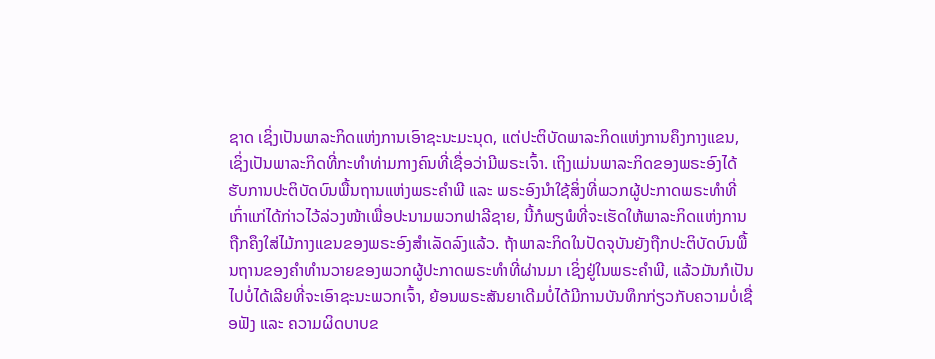ຊາດ ເຊິ່ງເປັນພາລະກິດແຫ່ງການເອົາຊະນະມະນຸດ, ແຕ່ປະຕິບັດພາລະກິດແຫ່ງການຄຶງກາງແຂນ, ເຊິ່ງເປັນພາລະກິດທີ່ກະທຳທ່າມກາງຄົນທີ່ເຊື່ອວ່າມີພຣະເຈົ້າ. ເຖິງແມ່ນພາລະກິດຂອງພຣະອົງໄດ້ຮັບການປະຕິບັດບົນພື້ນຖານແຫ່ງພຣະຄຳພີ ແລະ ພຣະອົງນໍາໃຊ້ສິ່ງທີ່ພວກຜູ້ປະກາດພຣະທຳທີ່ເກົ່າແກ່ໄດ້ກ່າວໄວ້ລ່ວງໜ້າເພື່ອປະນາມພວກຟາລີຊາຍ, ນີ້ກໍພຽພໍທີ່ຈະເຮັດໃຫ້ພາລະກິດແຫ່ງການຖືກຄຶງໃສ່ໄມ້ກາງແຂນຂອງພຣະອົງສຳເລັດລົງແລ້ວ. ຖ້າພາລະກິດໃນປັດຈຸບັນຍັງຖືກປະຕິບັດບົນພື້ນຖານຂອງຄຳທຳນວາຍຂອງພວກຜູ້ປະກາດພຣະທຳທີ່ຜ່ານມາ ເຊິ່ງຢູ່ໃນພຣະຄຳພີ, ແລ້ວມັນກໍເປັນໄປບໍ່ໄດ້ເລີຍທີ່ຈະເອົາຊະນະພວກເຈົ້າ, ຍ້ອນພຣະສັນຍາເດີມບໍ່ໄດ້ມີການບັນທຶກກ່ຽວກັບຄວາມບໍ່ເຊື່ອຟັງ ແລະ ຄວາມຜິດບາບຂ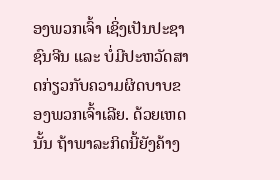ອງພວກເຈົ້າ ເຊິ່ງເປັນປະຊາຊົນຈີນ ແລະ ບໍ່ມີປະຫວັດສາດກ່ຽວກັບຄວາມຜິດບາບຂອງພວກເຈົ້າເລີຍ. ດ້ວຍເຫດນັ້ນ ຖ້າພາລະກິດນີ້ຍັງຄ້າງ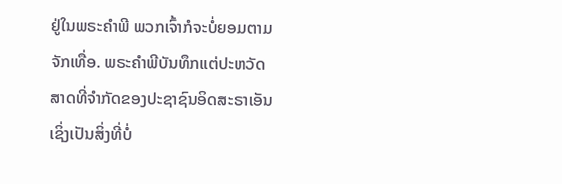ຢູ່ໃນພຣະຄຳພີ ພວກເຈົ້າກໍຈະບໍ່ຍອມຕາມຈັກເທື່ອ. ພຣະຄໍາພີບັນທຶກແຕ່ປະຫວັດສາດທີ່ຈໍາກັດຂອງປະຊາຊົນອິດສະຣາເອັນ ເຊິ່ງເປັນສິ່ງທີ່ບໍ່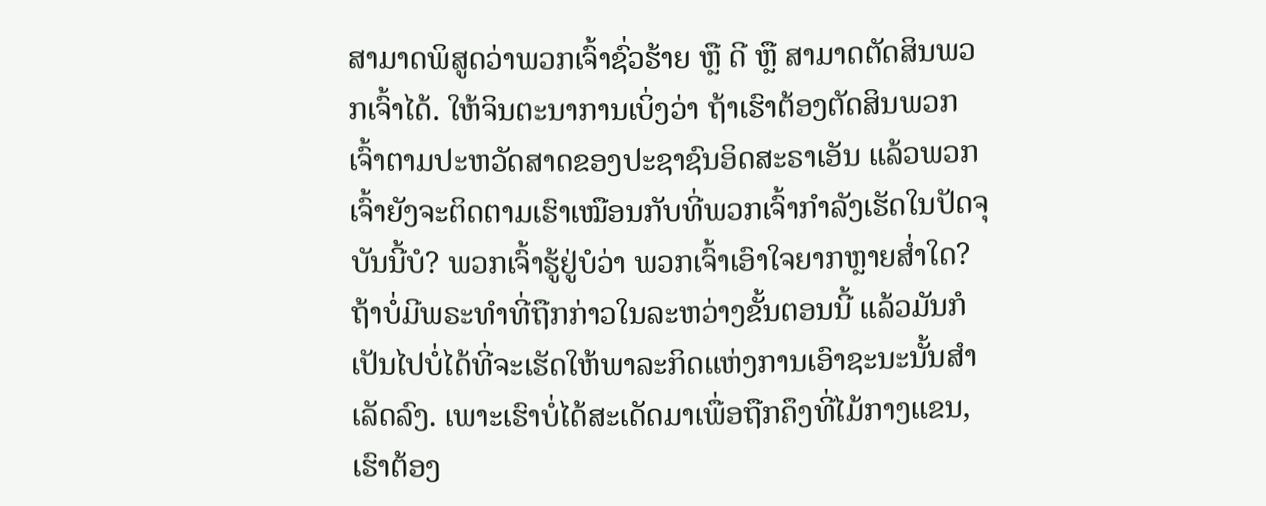ສາມາດພິສູດວ່າພວກເຈົ້າຊົ່ວຮ້າຍ ຫຼື ດີ ຫຼື ສາມາດຕັດສິນພວກເຈົ້າໄດ້. ໃຫ້ຈິນຕະນາການເບິ່ງວ່າ ຖ້າເຮົາຕ້ອງຕັດສິນພວກເຈົ້າຕາມປະຫວັດສາດຂອງປະຊາຊົນອິດສະຣາເອັນ ແລ້ວພວກເຈົ້າຍັງຈະຕິດຕາມເຮົາເໝືອນກັບທີ່ພວກເຈົ້າກຳລັງເຮັດໃນປັດຈຸບັນນີ້ບໍ? ພວກເຈົ້າຮູ້ຢູ່ບໍວ່າ ພວກເຈົ້າເອົາໃຈຍາກຫຼາຍສໍ່າໃດ? ຖ້າບໍ່ມີພຣະທຳທີ່ຖືກກ່າວໃນລະຫວ່າງຂັ້ນຕອນນີ້ ແລ້ວມັນກໍເປັນໄປບໍ່ໄດ້ທີ່ຈະເຮັດໃຫ້ພາລະກິດແຫ່ງການເອົາຊະນະນັ້ນສຳເລັດລົງ. ເພາະເຮົາບໍ່ໄດ້ສະເດັດມາເພື່ອຖືກຄຶງທີ່ໄມ້ກາງແຂນ, ເຮົາຕ້ອງ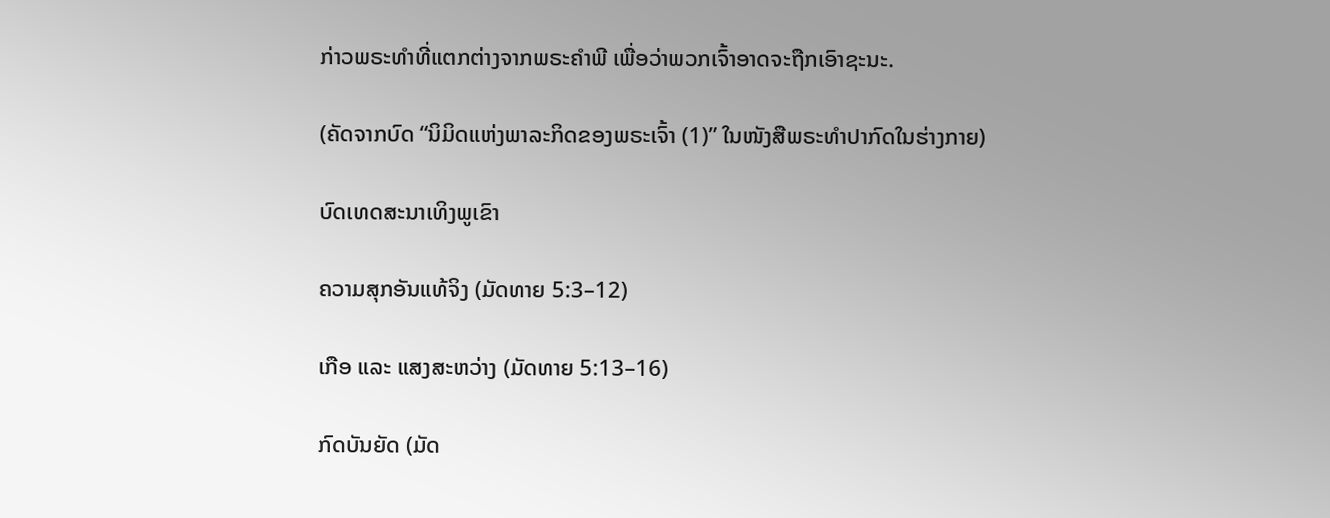ກ່າວພຣະທຳທີ່ແຕກຕ່າງຈາກພຣະຄຳພີ ເພື່ອວ່າພວກເຈົ້າອາດຈະຖືກເອົາຊະນະ.

(ຄັດຈາກບົດ “ນິມິດແຫ່ງພາລະກິດຂອງພຣະເຈົ້າ (1)” ໃນໜັງສືພຣະທໍາປາກົດໃນຮ່າງກາຍ)

ບົດເທດສະນາເທິງພູເຂົາ

ຄວາມສຸກອັນແທ້ຈິງ (ມັດທາຍ 5:3–12)

ເກືອ ແລະ ແສງສະຫວ່າງ (ມັດທາຍ 5:13–16)

ກົດບັນຍັດ (ມັດ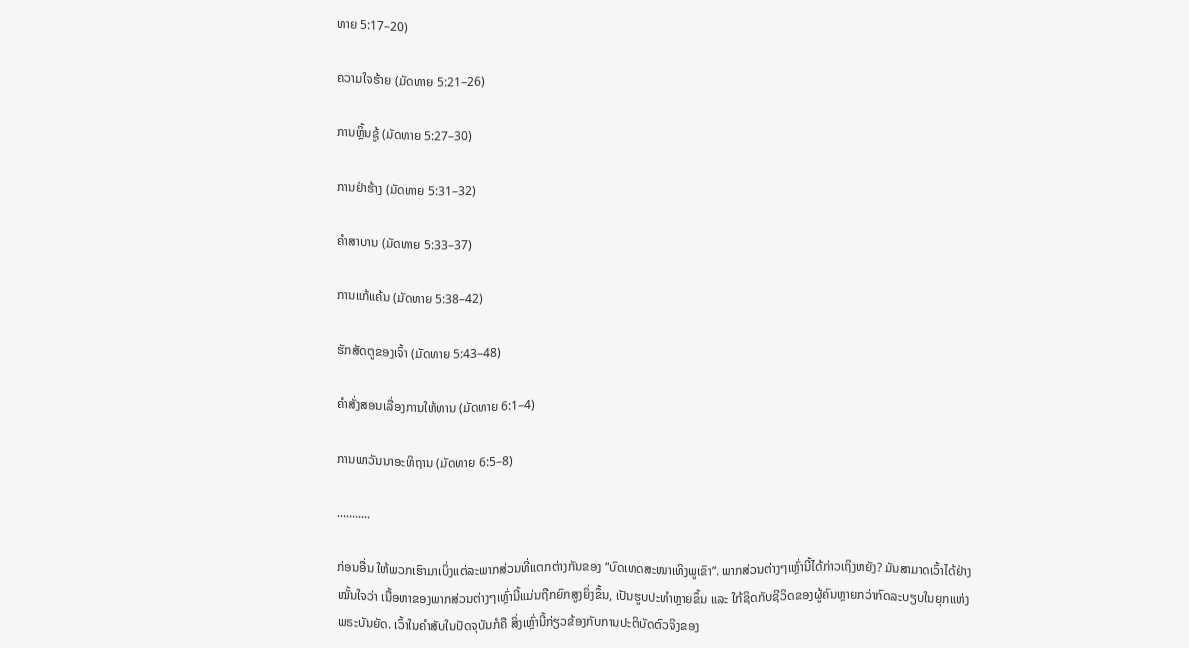ທາຍ 5:17–20)

ຄວາມໃຈຮ້າຍ (ມັດທາຍ 5:21–26)

ການຫຼິ້ນຊູ້ (ມັດທາຍ 5:27–30)

ການຢ່າຮ້າງ (ມັດທາຍ 5:31–32)

ຄຳສາບານ (ມັດທາຍ 5:33–37)

ການແກ້ແຄ້ນ (ມັດທາຍ 5:38–42)

ຮັກສັດຕູຂອງເຈົ້າ (ມັດທາຍ 5:43–48)

ຄຳສັ່ງສອນເລື່ອງການໃຫ້ທານ (ມັດທາຍ 6:1–4)

ການພາວັນນາອະທິຖານ (ມັດທາຍ 6:5–8)

...........

ກ່ອນອື່ນ ໃຫ້ພວກເຮົາມາເບິ່ງແຕ່ລະພາກສ່ວນທີ່ແຕກຕ່າງກັນຂອງ “ບົດເທດສະໜາເທິງພູເຂົາ”. ພາກສ່ວນຕ່າງໆເຫຼົ່ານີ້ໄດ້ກ່າວເຖິງຫຍັງ? ມັນສາມາດເວົ້າໄດ້ຢ່າງໝັ້ນໃຈວ່າ ເນື້ອຫາຂອງພາກສ່ວນຕ່າງໆເຫຼົ່ານີ້ແມ່ນຖືກຍົກສູງຍິ່ງຂຶ້ນ, ເປັນຮູບປະທຳຫຼາຍຂຶ້ນ ແລະ ໃກ້ຊິດກັບຊີວິດຂອງຜູ້ຄົນຫຼາຍກວ່າກົດລະບຽບໃນຍຸກແຫ່ງພຣະບັນຍັດ. ເວົ້າໃນຄຳສັບໃນປັດຈຸບັນກໍຄື ສິ່ງເຫຼົ່ານີ້ກ່ຽວຂ້ອງກັບການປະຕິບັດຕົວຈິງຂອງ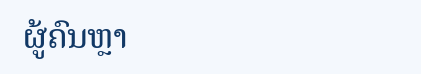ຜູ້ຄົນຫຼາ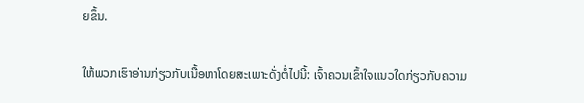ຍຂຶ້ນ.

ໃຫ້ພວກເຮົາອ່ານກ່ຽວກັບເນື້ອຫາໂດຍສະເພາະດັ່ງຕໍ່ໄປນີ້: ເຈົ້າຄວນເຂົ້າໃຈແນວໃດກ່ຽວກັບຄວາມ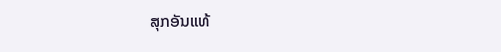ສຸກອັນແທ້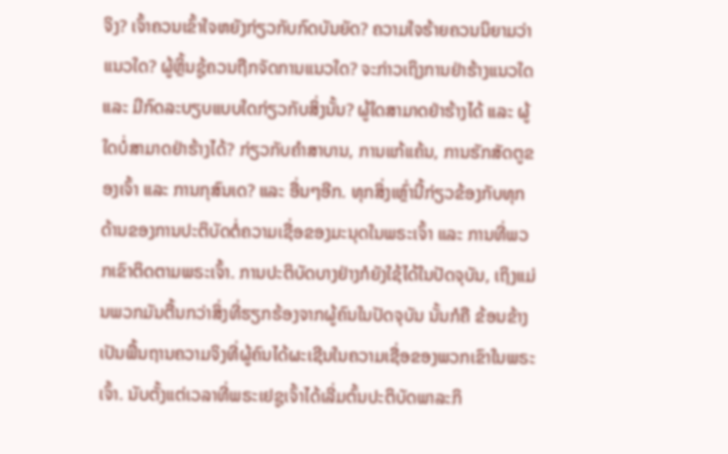ຈິງ? ເຈົ້າຄວນເຂົ້າໃຈຫຍັງກ່ຽວກັບກົດບັນຍັດ? ຄວາມໃຈຮ້າຍຄວນນິຍາມວ່າແນວໃດ? ຜູ້ຫຼິ້ນຊູ້ຄວນຖືກຈັດການແນວໃດ? ຈະກ່າວເຖິງການຢ່າຮ້າງແນວໃດ ແລະ ມີກົດລະບຽບແບບໃດກ່ຽວກັບສິ່ງນັ້ນ? ຜູ້ໃດສາມາດຢ່າຮ້າງໄດ້ ແລະ ຜູ້ໃດບໍ່ສາມາດຢ່າຮ້າງໄດ້? ກ່ຽວກັບຄຳສາບານ, ການແກ້ແຄ້ນ, ການຮັກສັດຕູຂອງເຈົ້າ ແລະ ການກຸສົນເດ? ແລະ ອື່ນໆອີກ. ທຸກສິ່ງເຫຼົ່ານີ້ກ່ຽວຂ້ອງກັບທຸກດ້ານຂອງການປະຕິບັດຕໍ່ຄວາມເຊື່ອຂອງມະນຸດໃນພຣະເຈົ້າ ແລະ ການທີ່ພວກເຂົາຕິດຕາມພຣະເຈົ້າ. ການປະຕິບັດບາງຢ່າງກໍຍັງໃຊ້ໄດ້ໃນປັດຈຸບັນ, ເຖິງແມ່ນພວກມັນຕື້ນກວ່າສິ່ງທີ່ຮຽກຮ້ອງຈາກຜູ້ຄົນໃນປັດຈຸບັນ ນັ້ນກໍຄື ຂ້ອນຂ້າງເປັນພື້ນຖານຄວາມຈິງທີ່ຜູ້ຄົນໄດ້ຜະເຊີນໃນຄວາມເຊື່ອຂອງພວກເຂົາໃນພຣະເຈົ້າ. ນັບຕັ້ງແຕ່ເວລາທີ່ພຣະເຢຊູເຈົ້າໄດ້ເລີ່ມຕົ້ນປະຕິບັດພາລະກິ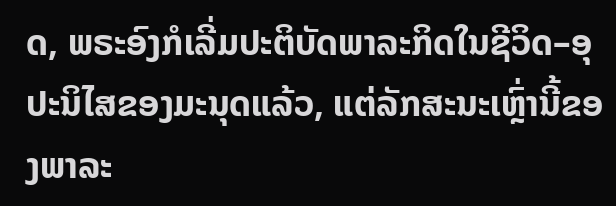ດ, ພຣະອົງກໍເລີ່ມປະຕິບັດພາລະກິດໃນຊີວິດ–ອຸປະນິໄສຂອງມະນຸດແລ້ວ, ແຕ່ລັກສະນະເຫຼົ່ານີ້ຂອງພາລະ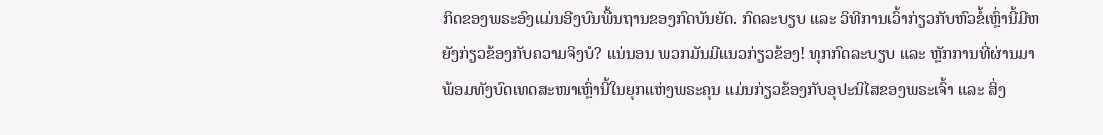ກິດຂອງພຣະອົງແມ່ນອີງບົນພື້ນຖານຂອງກົດບັນຍັດ. ກົດລະບຽບ ແລະ ວິທີການເວົ້າກ່ຽວກັບຫົວຂໍ້ເຫຼົ່ານີ້ມີຫຍັງກ່ຽວຂ້ອງກັບຄວາມຈິງບໍ? ແນ່ນອນ ພວກມັນມີແນວກ່ຽວຂ້ອງ! ທຸກກົດລະບຽບ ແລະ ຫຼັກການທີ່ຜ່ານມາ ພ້ອມທັງບົດເທດສະໜາເຫຼົ່ານີ້ໃນຍຸກແຫ່ງພຣະຄຸນ ແມ່ນກ່ຽວຂ້ອງກັບອຸປະນິໄສຂອງພຣະເຈົ້າ ແລະ ສິ່ງ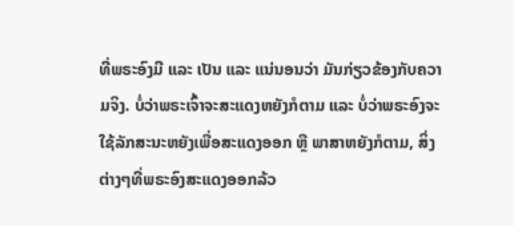ທີ່ພຣະອົງມີ ແລະ ເປັນ ແລະ ແນ່ນອນວ່າ ມັນກ່ຽວຂ້ອງກັບຄວາມຈິງ. ບໍ່ວ່າພຣະເຈົ້າຈະສະແດງຫຍັງກໍຕາມ ແລະ ບໍ່ວ່າພຣະອົງຈະໃຊ້ລັກສະນະຫຍັງເພື່ອສະແດງອອກ ຫຼື ພາສາຫຍັງກໍຕາມ, ສິ່ງຕ່າງໆທີ່ພຣະອົງສະແດງອອກລ້ວ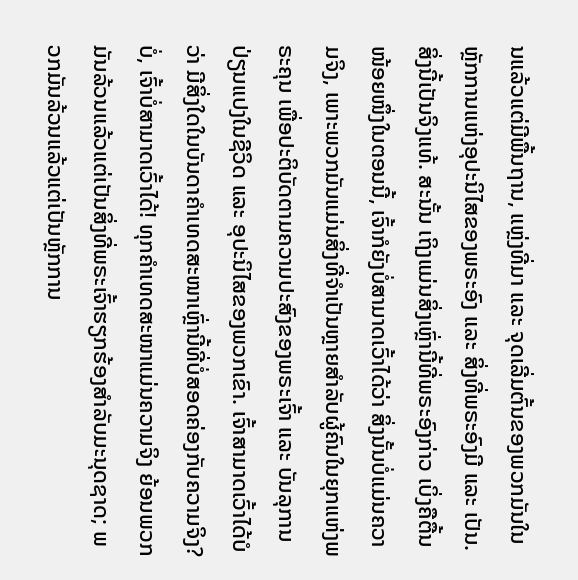ນແລ້ວແຕ່ມີພື້ນຖານ, ແຫຼ່ງທີ່ມາ ແລະ ຈຸດເລີ່ມຕົ້ນຂອງພວກມັນໃນຫຼັກການແຫ່ງອຸປະນິໄສຂອງພຣະອົງ ແລະ ສິ່ງທີ່ພຣະອົງມີ ແລະ ເປັນ. ສິ່ງນີ້ເປັນຈິງແທ້. ສະນັ້ນ ເຖິງແມ່ນສິ່ງເຫຼົ່ານີ້ທີ່ພຣະອົງກ່າວ ເບິ່ງຄືຕື້ນໜ້ອຍໜຶ່ງໃນຕອນນີ້, ເຈົ້າກໍຍັງບໍ່ສາມາດເວົ້າໄດ້ວ່າ ສິ່ງນັ້ນບໍ່ແມ່ນຄວາມຈິງ, ເພາະພວກມັນແມ່ນສິ່ງທີ່ຈຳເປັນຫຼາຍສຳລັບຜູ້ຄົນໃນຍຸກແຫ່ງພຣະຄຸນ ເພື່ອປະຕິບັດຕາມຄວາມປະສົງຂອງພຣະເຈົ້າ ແລະ ບັນລຸການປ່ຽນແປງໃນຊີວິດ ແລະ ອຸປະນິໄສຂອງພວກເຂົາ. ເຈົ້າສາມາດເວົ້າໄດ້ບໍວ່າ ມີສິ່ງໃດໃນບັນດາຄຳເທດສະໜາເຫຼົ່ານີ້ທີ່ບໍ່ສອດຄ່ອງກັບຄວາມຈິງ? ບໍ່, ເຈົ້າບໍ່ສາມາດເວົ້າໄດ້! ທຸກຄຳເທດສະໜາແມ່ນຄວາມຈິງ ຍ້ອນພວກມັນລ້ວນແລ້ວແຕ່ເປັນສິ່ງທີ່ພຣະເຈົ້າຮຽກຮ້ອງສຳລັບມະນຸດຊາດ; ພວກມັນລ້ວນແລ້ວແຕ່ເປັນຫຼັກການ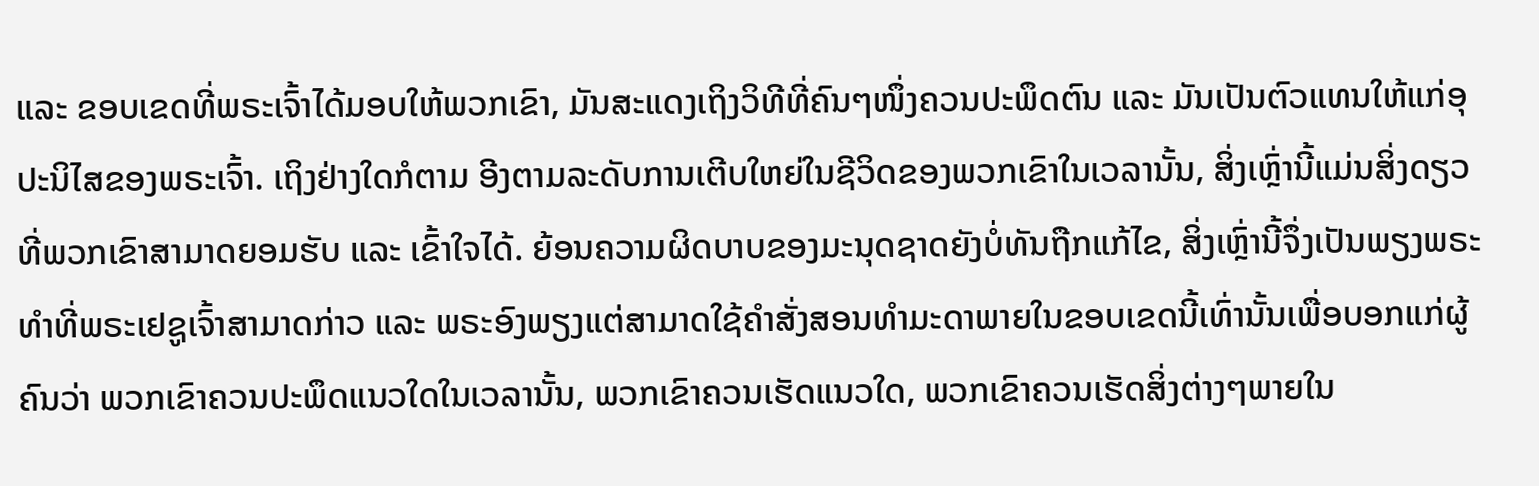ແລະ ຂອບເຂດທີ່ພຣະເຈົ້າໄດ້ມອບໃຫ້ພວກເຂົາ, ມັນສະແດງເຖິງວິທີທີ່ຄົນໆໜຶ່ງຄວນປະພຶດຕົນ ແລະ ມັນເປັນຕົວແທນໃຫ້ແກ່ອຸປະນິໄສຂອງພຣະເຈົ້າ. ເຖິງຢ່າງໃດກໍຕາມ ອີງຕາມລະດັບການເຕີບໃຫຍ່ໃນຊີວິດຂອງພວກເຂົາໃນເວລານັ້ນ, ສິ່ງເຫຼົ່ານີ້ແມ່ນສິ່ງດຽວທີ່ພວກເຂົາສາມາດຍອມຮັບ ແລະ ເຂົ້າໃຈໄດ້. ຍ້ອນຄວາມຜິດບາບຂອງມະນຸດຊາດຍັງບໍ່ທັນຖືກແກ້ໄຂ, ສິ່ງເຫຼົ່ານີ້ຈຶ່ງເປັນພຽງພຣະທຳທີ່ພຣະເຢຊູເຈົ້າສາມາດກ່າວ ແລະ ພຣະອົງພຽງແຕ່ສາມາດໃຊ້ຄຳສັ່ງສອນທໍາມະດາພາຍໃນຂອບເຂດນີ້ເທົ່ານັ້ນເພື່ອບອກແກ່ຜູ້ຄົນວ່າ ພວກເຂົາຄວນປະພຶດແນວໃດໃນເວລານັ້ນ, ພວກເຂົາຄວນເຮັດແນວໃດ, ພວກເຂົາຄວນເຮັດສິ່ງຕ່າງໆພາຍໃນ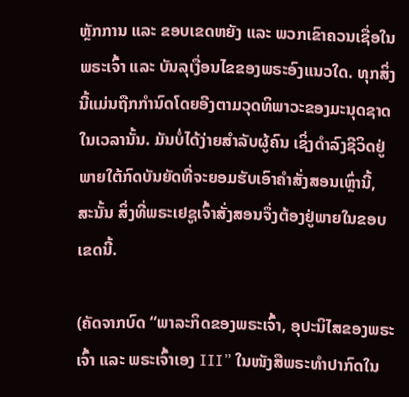ຫຼັກການ ແລະ ຂອບເຂດຫຍັງ ແລະ ພວກເຂົາຄວນເຊື່ອໃນພຣະເຈົ້າ ແລະ ບັນລຸເງື່ອນໄຂຂອງພຣະອົງແນວໃດ. ທຸກສິ່ງນີ້ແມ່ນຖືກກຳນົດໂດຍອີງຕາມວຸດທິພາວະຂອງມະນຸດຊາດໃນເວລານັ້ນ. ມັນບໍ່ໄດ້ງ່າຍສຳລັບຜູ້ຄົນ ເຊິ່ງດຳລົງຊີວິດຢູ່ພາຍໃຕ້ກົດບັນຍັດທີ່ຈະຍອມຮັບເອົາຄຳສັ່ງສອນເຫຼົ່ານີ້, ສະນັ້ນ ສິ່ງທີ່ພຣະເຢຊູເຈົ້າສັ່ງສອນຈຶ່ງຕ້ອງຢູ່ພາຍໃນຂອບເຂດນີ້.

(ຄັດຈາກບົດ “ພາລະກິດຂອງພຣະເຈົ້າ, ອຸປະນິໄສຂອງພຣະເຈົ້າ ແລະ ພຣະເຈົ້າເອງ III” ໃນໜັງສືພຣະທໍາປາກົດໃນ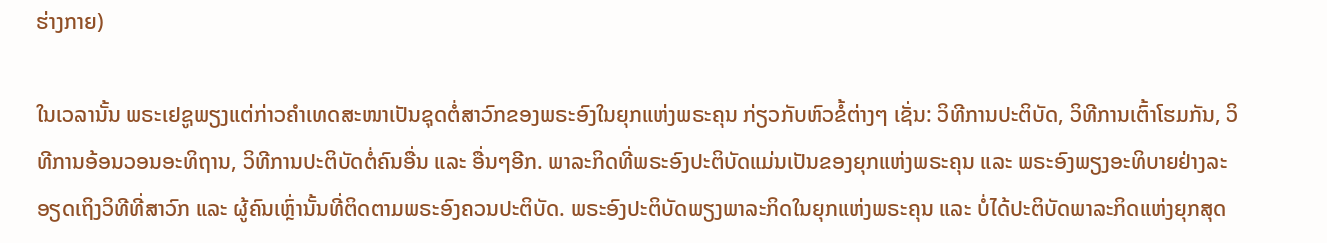ຮ່າງກາຍ)

ໃນເວລານັ້ນ ພຣະເຢຊູພຽງແຕ່ກ່າວຄຳເທດສະໜາເປັນຊຸດຕໍ່ສາວົກຂອງພຣະອົງໃນຍຸກແຫ່ງພຣະຄຸນ ກ່ຽວກັບຫົວຂໍ້ຕ່າງໆ ເຊັ່ນ: ວິທີການປະຕິບັດ, ວິທີການເຕົ້າໂຮມກັນ, ວິທີການອ້ອນວອນອະທິຖານ, ວິທີການປະຕິບັດຕໍ່ຄົນອື່ນ ແລະ ອື່ນໆອີກ. ພາລະກິດທີ່ພຣະອົງປະຕິບັດແມ່ນເປັນຂອງຍຸກແຫ່ງພຣະຄຸນ ແລະ ພຣະອົງພຽງອະທິບາຍຢ່າງລະອຽດເຖິງວິທີທີ່ສາວົກ ແລະ ຜູ້ຄົນເຫຼົ່ານັ້ນທີ່ຕິດຕາມພຣະອົງຄວນປະຕິບັດ. ພຣະອົງປະຕິບັດພຽງພາລະກິດໃນຍຸກແຫ່ງພຣະຄຸນ ແລະ ບໍ່ໄດ້ປະຕິບັດພາລະກິດແຫ່ງຍຸກສຸດ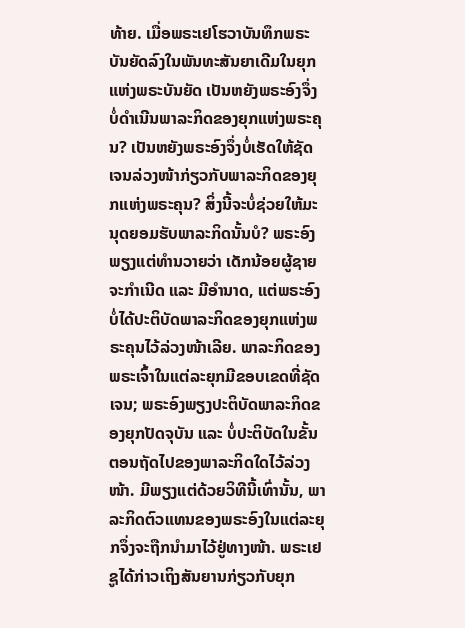ທ້າຍ. ເມື່ອພຣະເຢໂຮວາບັນທຶກພຣະບັນຍັດລົງໃນພັນທະສັນຍາເດີມໃນຍຸກແຫ່ງພຣະບັນຍັດ ເປັນຫຍັງພຣະອົງຈຶ່ງບໍ່ດຳເນີນພາລະກິດຂອງຍຸກແຫ່ງພຣະຄຸນ? ເປັນຫຍັງພຣະອົງຈຶ່ງບໍ່ເຮັດໃຫ້ຊັດເຈນລ່ວງໜ້າກ່ຽວກັບພາລະກິດຂອງຍຸກແຫ່ງພຣະຄຸນ? ສິ່ງນີ້ຈະບໍ່ຊ່ວຍໃຫ້ມະນຸດຍອມຮັບພາລະກິດນັ້ນບໍ? ພຣະອົງພຽງແຕ່ທຳນວາຍວ່າ ເດັກນ້ອຍຜູ້ຊາຍຈະກຳເນີດ ແລະ ມີອຳນາດ, ແຕ່ພຣະອົງບໍ່ໄດ້ປະຕິບັດພາລະກິດຂອງຍຸກແຫ່ງພຣະຄຸນໄວ້ລ່ວງໜ້າເລີຍ. ພາລະກິດຂອງພຣະເຈົ້າໃນແຕ່ລະຍຸກມີຂອບເຂດທີ່ຊັດເຈນ; ພຣະອົງພຽງປະຕິບັດພາລະກິດຂອງຍຸກປັດຈຸບັນ ແລະ ບໍ່ປະຕິບັດໃນຂັ້ນຕອນຖັດໄປຂອງພາລະກິດໃດໄວ້ລ່ວງໜ້າ. ມີພຽງແຕ່ດ້ວຍວິທີນີ້ເທົ່ານັ້ນ, ພາລະກິດຕົວແທນຂອງພຣະອົງໃນແຕ່ລະຍຸກຈຶ່ງຈະຖືກນໍາມາໄວ້ຢູ່ທາງໜ້າ. ພຣະເຢຊູໄດ້ກ່າວເຖິງສັນຍານກ່ຽວກັບຍຸກ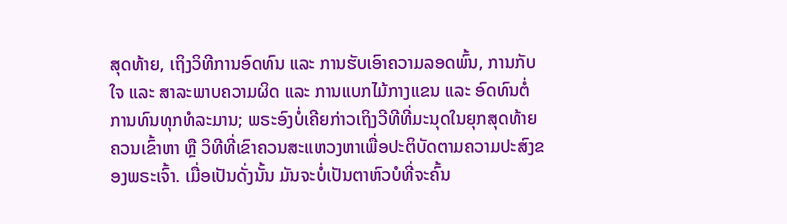ສຸດທ້າຍ, ເຖິງວິທີການອົດທົນ ແລະ ການຮັບເອົາຄວາມລອດພົ້ນ, ການກັບໃຈ ແລະ ສາລະພາບຄວາມຜິດ ແລະ ການແບກໄມ້ກາງແຂນ ແລະ ອົດທົນຕໍ່ການທົນທຸກທໍລະມານ; ພຣະອົງບໍ່ເຄີຍກ່າວເຖິງວີທີທີ່ມະນຸດໃນຍຸກສຸດທ້າຍຄວນເຂົ້າຫາ ຫຼື ວິທີທີ່ເຂົາຄວນສະແຫວງຫາເພື່ອປະຕິບັດຕາມຄວາມປະສົງຂອງພຣະເຈົ້າ. ເມື່ອເປັນດັ່ງນັ້ນ ມັນຈະບໍ່ເປັນຕາຫົວບໍທີ່ຈະຄົ້ນ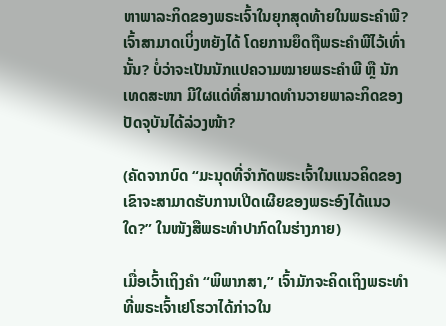ຫາພາລະກິດຂອງພຣະເຈົ້າໃນຍຸກສຸດທ້າຍໃນພຣະຄຳພີ? ເຈົ້າສາມາດເບິ່ງຫຍັງໄດ້ ໂດຍການຍຶດຖືພຣະຄຳພີໄວ້ເທົ່ານັ້ນ? ບໍ່ວ່າຈະເປັນນັກແປຄວາມໝາຍພຣະຄຳພີ ຫຼື ນັກເທດສະໜາ ມີໃຜແດ່ທີ່ສາມາດທໍານວາຍພາລະກິດຂອງປັດຈຸບັນໄດ້ລ່ວງໜ້າ?

(ຄັດຈາກບົດ “ມະນຸດທີ່ຈໍາກັດພຣະເຈົ້າໃນແນວຄິດຂອງເຂົາຈະສາມາດຮັບການເປີດເຜີຍຂອງພຣະອົງໄດ້ແນວໃດ?” ໃນໜັງສືພຣະທໍາປາກົດໃນຮ່າງກາຍ)

ເມື່ອເວົ້າເຖິງຄໍາ “ພິພາກສາ,” ເຈົ້າມັກຈະຄິດເຖິງພຣະທຳທີ່ພຣະເຈົ້າເຢໂຮວາໄດ້ກ່າວໃນ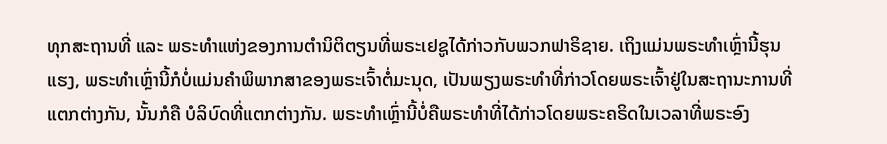ທຸກສະຖານທີ່ ແລະ ພຣະທຳແຫ່ງຂອງການຕຳນິຕິຕຽນທີ່ພຣະເຢຊູໄດ້ກ່າວກັບພວກຟາຣິຊາຍ. ເຖິງແມ່ນພຣະທຳເຫຼົ່ານີ້ຮຸນແຮງ, ພຣະທຳເຫຼົ່ານີ້ກໍບໍ່ແມ່ນຄໍາພິພາກສາຂອງພຣະເຈົ້າຕໍ່ມະນຸດ, ເປັນພຽງພຣະທຳທີ່ກ່າວໂດຍພຣະເຈົ້າຢູ່ໃນສະຖານະການທີ່ແຕກຕ່າງກັນ, ນັ້ນກໍຄື ບໍລິບົດທີ່ແຕກຕ່າງກັນ. ພຣະທຳເຫຼົ່ານີ້ບໍ່ຄືພຣະທຳທີ່ໄດ້ກ່າວໂດຍພຣະຄຣິດໃນເວລາທີ່ພຣະອົງ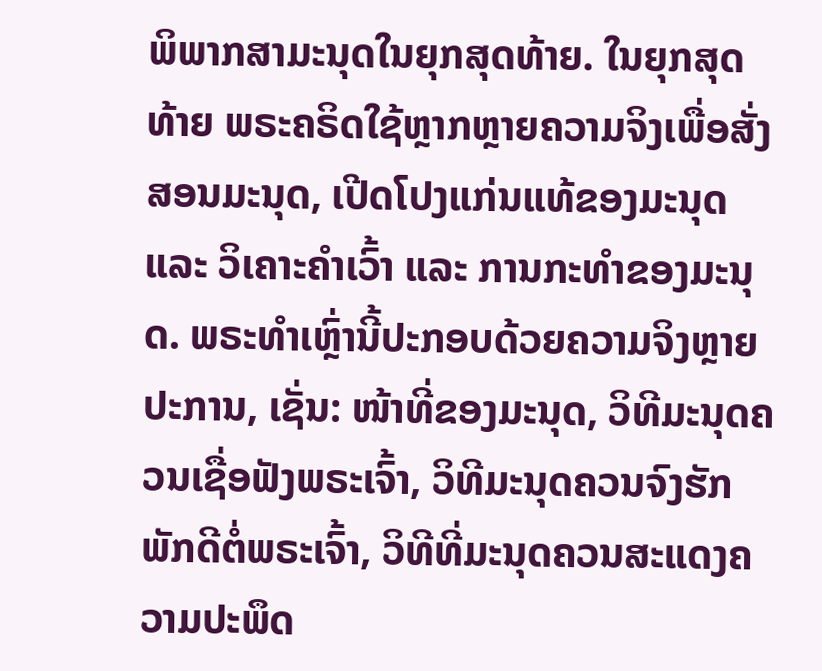ພິພາກສາມະນຸດໃນຍຸກສຸດທ້າຍ. ໃນຍຸກສຸດທ້າຍ ພຣະຄຣິດໃຊ້ຫຼາກຫຼາຍຄວາມຈິງເພື່ອສັ່ງສອນມະນຸດ, ເປີດໂປງແກ່ນແທ້ຂອງມະນຸດ ແລະ ວິເຄາະຄໍາເວົ້າ ແລະ ການກະທຳຂອງມະນຸດ. ພຣະທໍາເຫຼົ່ານີ້ປະກອບດ້ວຍຄວາມຈິງຫຼາຍປະການ, ເຊັ່ນ: ໜ້າທີ່ຂອງມະນຸດ, ວິທີມະນຸດຄວນເຊື່ອຟັງພຣະເຈົ້າ, ວິທີມະນຸດຄວນຈົງຮັກພັກດີຕໍ່ພຣະເຈົ້າ, ວິທີທີ່ມະນຸດຄວນສະແດງຄວາມປະພຶດ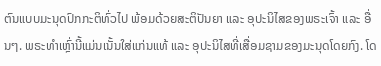ຕົນແບບມະນຸດປົກກະຕິທົ່ວໄປ ພ້ອມດ້ວຍສະຕິປັນຍາ ແລະ ອຸປະນິໄສຂອງພຣະເຈົ້າ ແລະ ອື່ນໆ. ພຣະທໍາເຫຼົ່ານີ້ແມ່ນເນັ້ນໃສ່ແກ່ນແທ້ ແລະ ອຸປະນິໄສທີ່ເສື່ອມຊາມຂອງມະນຸດໂດຍກົງ. ໂດ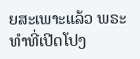ຍສະເພາະແລ້ວ ພຣະທຳທີ່ເປີດໂປງ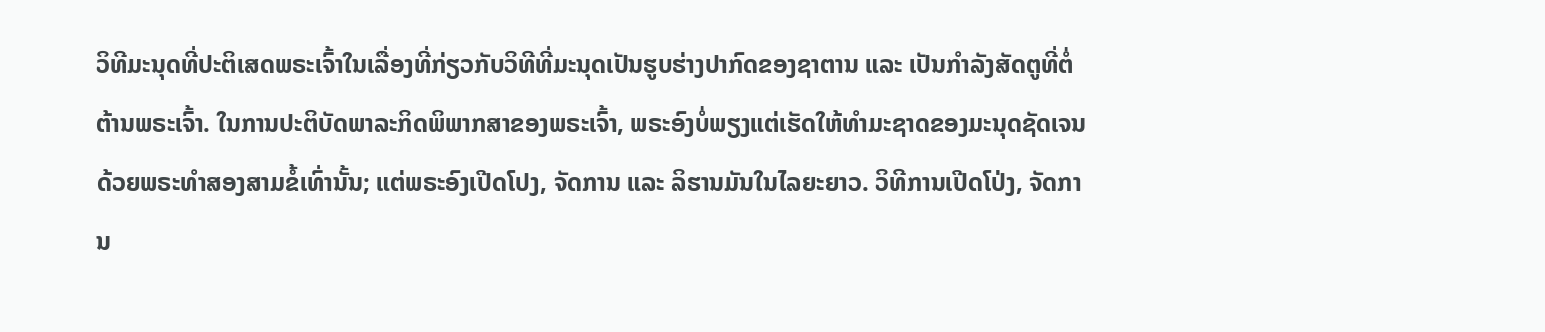ວິທີມະນຸດທີ່ປະຕິເສດພຣະເຈົ້າໃນເລື່ອງທີ່ກ່ຽວກັບວິທີທີ່ມະນຸດເປັນຮູບຮ່າງປາກົດຂອງຊາຕານ ແລະ ເປັນກໍາລັງສັດຕູທີ່ຕໍ່ຕ້ານພຣະເຈົ້າ. ໃນການປະຕິບັດພາລະກິດພິພາກສາຂອງພຣະເຈົ້າ, ພຣະອົງບໍ່ພຽງແຕ່ເຮັດໃຫ້ທໍາມະຊາດຂອງມະນຸດຊັດເຈນດ້ວຍພຣະທໍາສອງສາມຂໍ້ເທົ່ານັ້ນ; ແຕ່ພຣະອົງເປີດໂປງ, ຈັດການ ແລະ ລິຮານມັນໃນໄລຍະຍາວ. ວິທີການເປີດໂປ່ງ, ຈັດການ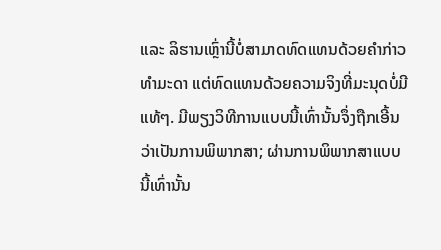ແລະ ລິຮານເຫຼົ່ານີ້ບໍ່ສາມາດທົດແທນດ້ວຍຄໍາກ່າວທໍາມະດາ ແຕ່ທົດແທນດ້ວຍຄວາມຈິງທີ່ມະນຸດບໍ່ມີແທ້ໆ. ມີພຽງວິທີການແບບນີ້ເທົ່ານັ້ນຈຶ່ງຖືກເອີ້ນວ່າເປັນການພິພາກສາ; ຜ່ານການພິພາກສາແບບນີ້ເທົ່ານັ້ນ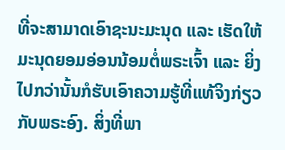ທີ່ຈະສາມາດເອົາຊະນະມະນຸດ ແລະ ເຮັດໃຫ້ມະນຸດຍອມອ່ອນນ້ອມຕໍ່ພຣະເຈົ້າ ແລະ ຍິ່ງໄປກວ່ານັ້ນກໍຮັບເອົາຄວາມຮູ້ທີ່ແທ້ຈິງກ່ຽວກັບພຣະອົງ. ສິ່ງທີ່ພາ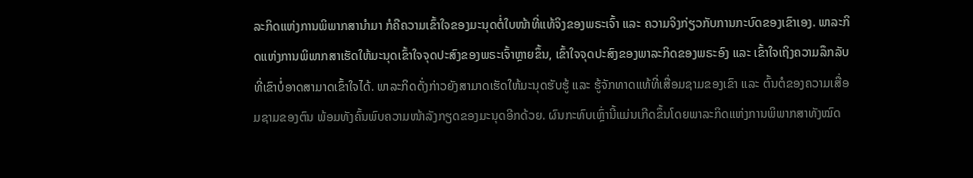ລະກິດແຫ່ງການພິພາກສານໍາມາ ກໍຄືຄວາມເຂົ້າໃຈຂອງມະນຸດຕໍ່ໃບໜ້າທີ່ແທ້ຈິງຂອງພຣະເຈົ້າ ແລະ ຄວາມຈິງກ່ຽວກັບການກະບົດຂອງເຂົາເອງ. ພາລະກິດແຫ່ງການພິພາກສາເຮັດໃຫ້ມະນຸດເຂົ້າໃຈຈຸດປະສົງຂອງພຣະເຈົ້າຫຼາຍຂຶ້ນ, ເຂົ້າໃຈຈຸດປະສົງຂອງພາລະກິດຂອງພຣະອົງ ແລະ ເຂົ້າໃຈເຖິງຄວາມລຶກລັບທີ່ເຂົາບໍ່ອາດສາມາດເຂົ້າໃຈໄດ້. ພາລະກິດດັ່ງກ່າວຍັງສາມາດເຮັດໃຫ້ມະນຸດຮັບຮູ້ ແລະ ຮູ້ຈັກທາດແທ້ທີ່ເສື່ອມຊາມຂອງເຂົາ ແລະ ຕົ້ນຕໍຂອງຄວາມເສື່ອມຊາມຂອງຕົນ ພ້ອມທັງຄົ້ນພົບຄວາມໜ້າລັງກຽດຂອງມະນຸດອີກດ້ວຍ. ຜົນກະທົບເຫຼົ່ານີ້ແມ່ນເກີດຂຶ້ນໂດຍພາລະກິດແຫ່ງການພິພາກສາທັງໝົດ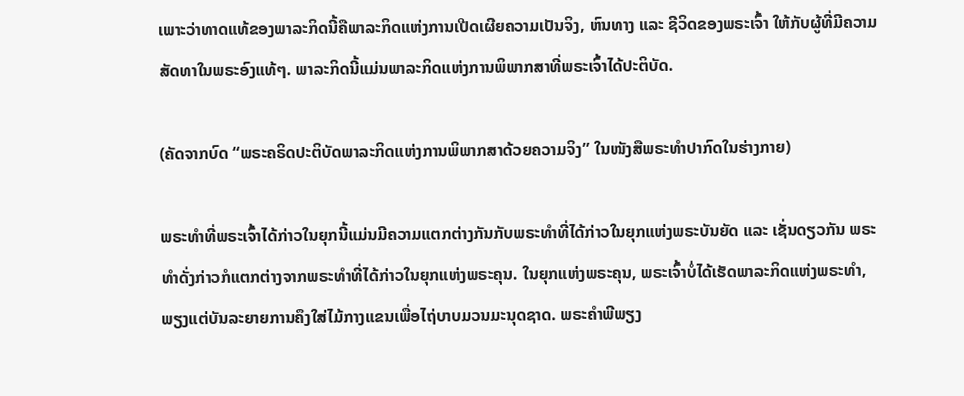ເພາະວ່າທາດແທ້ຂອງພາລະກິດນີ້ຄືພາລະກິດແຫ່ງການເປີດເຜີຍຄວາມເປັນຈິງ, ຫົນທາງ ແລະ ຊີວິດຂອງພຣະເຈົ້າ ໃຫ້ກັບຜູ້ທີ່ມີຄວາມສັດທາໃນພຣະອົງແທ້ໆ. ພາລະກິດນີ້ແມ່ນພາລະກິດແຫ່ງການພິພາກສາທີ່ພຣະເຈົ້າໄດ້ປະຕິບັດ.

(ຄັດຈາກບົດ “ພຣະຄຣິດປະຕິບັດພາລະກິດແຫ່ງການພິພາກສາດ້ວຍຄວາມຈິງ” ໃນໜັງສືພຣະທໍາປາກົດໃນຮ່າງກາຍ)

ພຣະທໍາທີ່ພຣະເຈົ້າໄດ້ກ່າວໃນຍຸກນີ້ແມ່ນມີຄວາມແຕກຕ່າງກັນກັບພຣະທໍາທີ່ໄດ້ກ່າວໃນຍຸກແຫ່ງພຣະບັນຍັດ ແລະ ເຊັ່ນດຽວກັນ ພຣະທໍາດັ່ງກ່າວກໍແຕກຕ່າງຈາກພຣະທໍາທີ່ໄດ້ກ່າວໃນຍຸກແຫ່ງພຣະຄຸນ. ໃນຍຸກແຫ່ງພຣະຄຸນ, ພຣະເຈົ້າບໍ່ໄດ້ເຮັດພາລະກິດແຫ່ງພຣະທໍາ, ພຽງແຕ່ບັນລະຍາຍການຄຶງໃສ່ໄມ້ກາງແຂນເພື່ອໄຖ່ບາບມວນມະນຸດຊາດ. ພຣະຄໍາພີພຽງ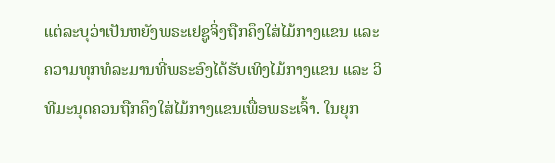ແຕ່ລະບຸວ່າເປັນຫຍັງພຣະເຢຊູຈິ່ງຖືກຄຶງໃສ່ໄມ້ກາງແຂນ ແລະ ຄວາມທຸກທໍລະມານທີ່ພຣະອົງໄດ້ຮັບເທິງໄມ້ກາງແຂນ ແລະ ວິທີມະນຸດຄວນຖືກຄຶງໃສ່ໄມ້ກາງແຂນເພື່ອພຣະເຈົ້າ. ໃນຍຸກ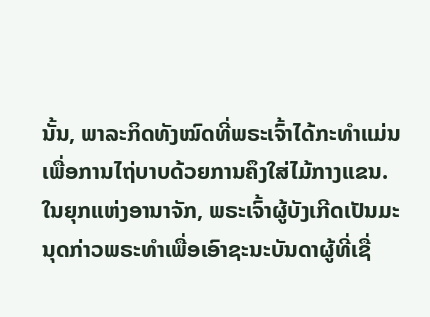ນັ້ນ, ພາລະກິດທັງໝົດທີ່ພຣະເຈົ້າໄດ້ກະທໍາແມ່ນເພື່ອການໄຖ່ບາບດ້ວຍການຄຶງໃສ່ໄມ້ກາງແຂນ. ໃນຍຸກແຫ່ງອານາຈັກ, ພຣະເຈົ້າຜູ້ບັງເກີດເປັນມະນຸດກ່າວພຣະທໍາເພື່ອເອົາຊະນະບັນດາຜູ້ທີ່ເຊື່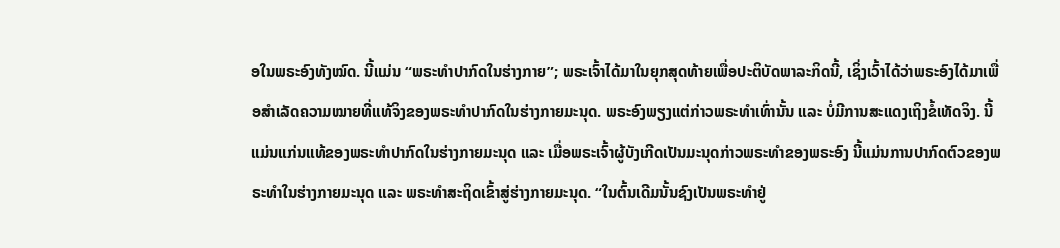ອໃນພຣະອົງທັງໝົດ. ນີ້ແມ່ນ “ພຣະທໍາປາກົດໃນຮ່າງກາຍ”; ພຣະເຈົ້າໄດ້ມາໃນຍຸກສຸດທ້າຍເພື່ອປະຕິບັດພາລະກິດນີ້, ເຊິ່ງເວົ້າໄດ້ວ່າພຣະອົງໄດ້ມາເພື່ອສຳເລັດຄວາມໝາຍທີ່ແທ້ຈິງຂອງພຣະທໍາປາກົດໃນຮ່າງກາຍມະນຸດ. ພຣະອົງພຽງແຕ່ກ່າວພຣະທໍາເທົ່ານັ້ນ ແລະ ບໍ່ມີການສະແດງເຖິງຂໍ້ເທັດຈິງ. ນີ້ແມ່ນແກ່ນແທ້ຂອງພຣະທໍາປາກົດໃນຮ່າງກາຍມະນຸດ ແລະ ເມື່ອພຣະເຈົ້າຜູ້ບັງເກີດເປັນມະນຸດກ່າວພຣະທໍາຂອງພຣະອົງ ນີ້ແມ່ນການປາກົດຕົວຂອງພຣະທໍາໃນຮ່າງກາຍມະນຸດ ແລະ ພຣະທໍາສະຖິດເຂົ້າສູ່ຮ່າງກາຍມະນຸດ. “ໃນຕົ້ນເດີມນັ້ນຊົງເປັນພຣະທຳຢູ່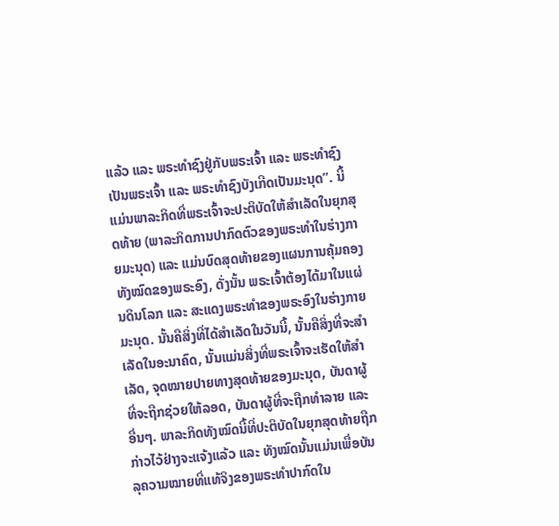ແລ້ວ ແລະ ພຣະທຳຊົງຢູ່ກັບພຣະເຈົ້າ ແລະ ພຣະທຳຊົງເປັນພຣະເຈົ້າ ແລະ ພຣະທໍາຊົງບັງເກີດເປັນມະນຸດ”. ນີ້ແມ່ນພາລະກິດທີ່ພຣະເຈົ້າຈະປະຕິບັດໃຫ້ສຳເລັດໃນຍຸກສຸດທ້າຍ (ພາລະກິດການປາກົດຕົວຂອງພຣະທໍາໃນຮ່າງກາຍມະນຸດ) ແລະ ແມ່ນບົດສຸດທ້າຍຂອງແຜນການຄຸ້ມຄອງທັງໝົດຂອງພຣະອົງ, ດັ່ງນັ້ນ ພຣະເຈົ້າຕ້ອງໄດ້ມາໃນແຜ່ນດິນໂລກ ແລະ ສະແດງພຣະທໍາຂອງພຣະອົງໃນຮ່າງກາຍມະນຸດ. ນັ້ນຄືສິ່ງທີ່ໄດ້ສຳເລັດໃນວັນນີ້, ນັ້ນຄືສິ່ງທີ່ຈະສຳເລັດໃນອະນາຄົດ, ນັ້ນແມ່ນສິ່ງທີ່ພຣະເຈົ້າຈະເຮັດໃຫ້ສຳເລັດ, ຈຸດໝາຍປາຍທາງສຸດທ້າຍຂອງມະນຸດ, ບັນດາຜູ້ທີ່ຈະຖືກຊ່ວຍໃຫ້ລອດ, ບັນດາຜູ້ທີ່ຈະຖືກທຳລາຍ ແລະ ອື່ນໆ. ພາລະກິດທັງໝົດນີ້ທີ່ປະຕິບັດໃນຍຸກສຸດທ້າຍຖືກກ່າວໄວ້ຢ່າງຈະແຈ້ງແລ້ວ ແລະ ທັງໝົດນັ້ນແມ່ນເພື່ອບັນລຸຄວາມໝາຍທີ່ແທ້ຈິງຂອງພຣະທໍາປາກົດໃນ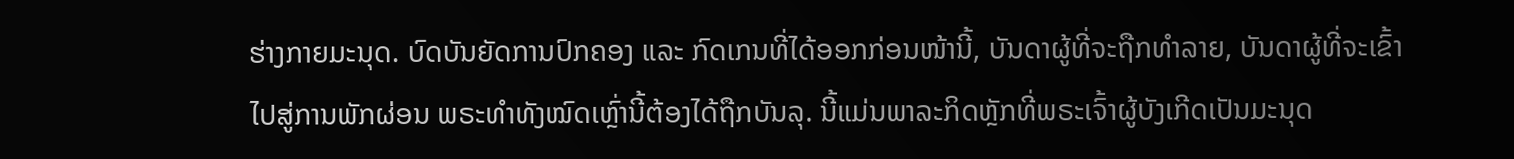ຮ່າງກາຍມະນຸດ. ບົດບັນຍັດການປົກຄອງ ແລະ ກົດເກນທີ່ໄດ້ອອກກ່ອນໜ້ານີ້, ບັນດາຜູ້ທີ່ຈະຖືກທຳລາຍ, ບັນດາຜູ້ທີ່ຈະເຂົ້າໄປສູ່ການພັກຜ່ອນ ພຣະທໍາທັງໝົດເຫຼົ່ານີ້ຕ້ອງໄດ້ຖືກບັນລຸ. ນີ້ແມ່ນພາລະກິດຫຼັກທີ່ພຣະເຈົ້າຜູ້ບັງເກີດເປັນມະນຸດ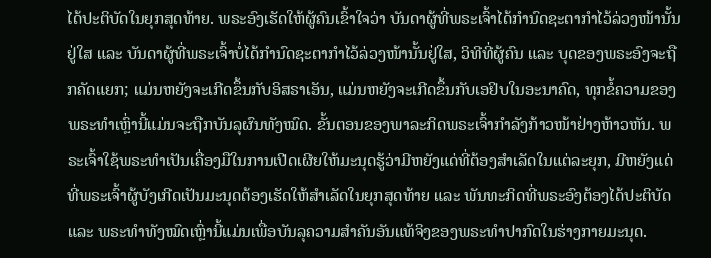ໄດ້ປະຕິບັດໃນຍຸກສຸດທ້າຍ. ພຣະອົງເຮັດໃຫ້ຜູ້ຄົນເຂົ້າໃຈວ່າ ບັນດາຜູ້ທີ່ພຣະເຈົ້າໄດ້ກຳນົດຊະຕາກໍາໄວ້ລ່ວງໜ້ານັ້ນຢູ່ໃສ ແລະ ບັນດາຜູ້ທີ່ພຣະເຈົ້າບໍ່ໄດ້ກຳນົດຊະຕາກໍາໄວ້ລ່ວງໜ້ານັ້ນຢູ່ໃສ, ວິທີທີ່ຜູ້ຄົນ ແລະ ບຸດຂອງພຣະອົງຈະຖືກຄັດແຍກ; ແມ່ນຫຍັງຈະເກີດຂຶ້ນກັບອິສຣາເອັນ, ແມ່ນຫຍັງຈະເກີດຂຶ້ນກັບເອຢິບໃນອະນາຄົດ, ທຸກຂໍ້ຄວາມຂອງພຣະທໍາເຫຼົ່ານີ້ແມ່ນຈະຖືກບັນລຸຜົນທັງໝົດ. ຂັ້ນຕອນຂອງພາລະກິດພຣະເຈົ້າກຳລັງກ້າວໜ້າຢ່າງຫ້າວຫັນ. ພຣະເຈົ້າໃຊ້ພຣະທໍາເປັນເຄື່ອງມືໃນການເປີດເຜີຍໃຫ້ມະນຸດຮູ້ວ່າມີຫຍັງແດ່ທີ່ຕ້ອງສຳເລັດໃນແຕ່ລະຍຸກ, ມີຫຍັງແດ່ທີ່ພຣະເຈົ້າຜູ້ບັງເກີດເປັນມະນຸດຕ້ອງເຮັດໃຫ້ສຳເລັດໃນຍຸກສຸດທ້າຍ ແລະ ພັນທະກິດທີ່ພຣະອົງຕ້ອງໄດ້ປະຕິບັດ ແລະ ພຣະທໍາທັງໝົດເຫຼົ່ານີ້ແມ່ນເພື່ອບັນລຸຄວາມສຳຄັນອັນແທ້ຈິງຂອງພຣະທໍາປາກົດໃນຮ່າງກາຍມະນຸດ.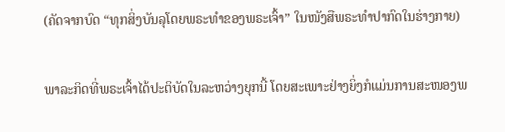(ຄັດຈາກບົດ “ທຸກສິ່ງບັນລຸໂດຍພຣະທໍາຂອງພຣະເຈົ້າ” ໃນໜັງສືພຣະທໍາປາກົດໃນຮ່າງກາຍ)

ພາລະກິດທີ່ພຣະເຈົ້າໄດ້ປະຕິບັດໃນລະຫວ່າງຍຸກນີ້ ໂດຍສະເພາະຢ່າງຍິ່ງກໍແມ່ນການສະໜອງພ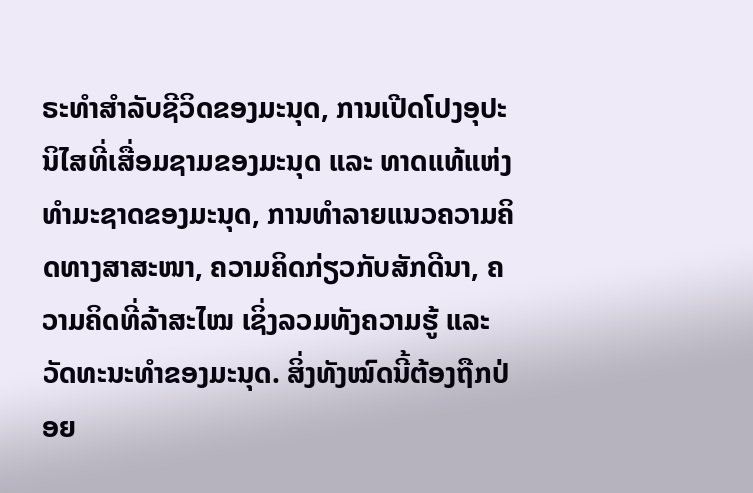ຣະທຳສຳລັບຊີວິດຂອງມະນຸດ, ການເປີດໂປງອຸປະນິໄສທີ່ເສື່ອມຊາມຂອງມະນຸດ ແລະ ທາດແທ້ແຫ່ງທຳມະຊາດຂອງມະນຸດ, ການທຳລາຍແນວຄວາມຄິດທາງສາສະໜາ, ຄວາມຄິດກ່ຽວກັບສັກດີນາ, ຄວາມຄິດທີ່ລ້າສະໄໝ ເຊິ່ງລວມທັງຄວາມຮູ້ ແລະ ວັດທະນະທຳຂອງມະນຸດ. ສິ່ງທັງໝົດນີ້ຕ້ອງຖືກປ່ອຍ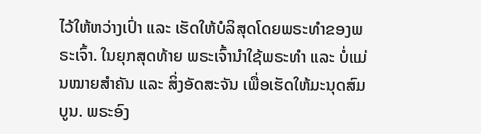ໄວ້ໃຫ້ຫວ່າງເປົ່າ ແລະ ເຮັດໃຫ້ບໍລິສຸດໂດຍພຣະທຳຂອງພຣະເຈົ້າ. ໃນຍຸກສຸດທ້າຍ ພຣະເຈົ້ານໍາໃຊ້ພຣະທຳ ແລະ ບໍ່ແມ່ນໝາຍສຳຄັນ ແລະ ສິ່ງອັດສະຈັນ ເພື່ອເຮັດໃຫ້ມະນຸດສົມບູນ. ພຣະອົງ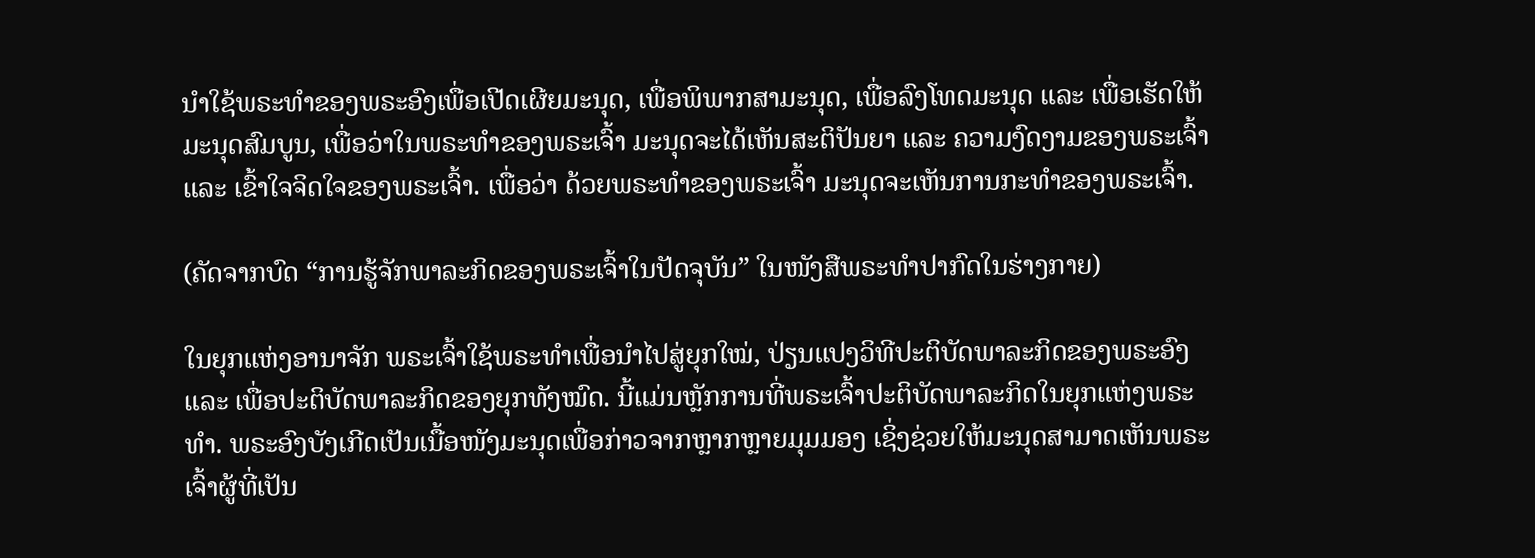ນໍາໃຊ້ພຣະທຳຂອງພຣະອົງເພື່ອເປີດເຜີຍມະນຸດ, ເພື່ອພິພາກສາມະນຸດ, ເພື່ອລົງໂທດມະນຸດ ແລະ ເພື່ອເຮັດໃຫ້ມະນຸດສົມບູນ, ເພື່ອວ່າໃນພຣະທຳຂອງພຣະເຈົ້າ ມະນຸດຈະໄດ້ເຫັນສະຕິປັນຍາ ແລະ ຄວາມງົດງາມຂອງພຣະເຈົ້າ ແລະ ເຂົ້າໃຈຈິດໃຈຂອງພຣະເຈົ້າ. ເພື່ອວ່າ ດ້ວຍພຣະທຳຂອງພຣະເຈົ້າ ມະນຸດຈະເຫັນການກະທຳຂອງພຣະເຈົ້າ.

(ຄັດຈາກບົດ “ການຮູ້ຈັກພາລະກິດຂອງພຣະເຈົ້າໃນປັດຈຸບັນ” ໃນໜັງສືພຣະທໍາປາກົດໃນຮ່າງກາຍ)

ໃນຍຸກແຫ່ງອານາຈັກ ພຣະເຈົ້າໃຊ້ພຣະທໍາເພື່ອນໍາໄປສູ່ຍຸກໃໝ່, ປ່ຽນແປງວິທີປະຕິບັດພາລະກິດຂອງພຣະອົງ ແລະ ເພື່ອປະຕິບັດພາລະກິດຂອງຍຸກທັງໝົດ. ນີ້ແມ່ນຫຼັກການທີ່ພຣະເຈົ້າປະຕິບັດພາລະກິດໃນຍຸກແຫ່ງພຣະທໍາ. ພຣະອົງບັງເກີດເປັນເນື້ອໜັງມະນຸດເພື່ອກ່າວຈາກຫຼາກຫຼາຍມຸມມອງ ເຊິ່ງຊ່ວຍໃຫ້ມະນຸດສາມາດເຫັນພຣະເຈົ້າຜູ້ທີ່ເປັນ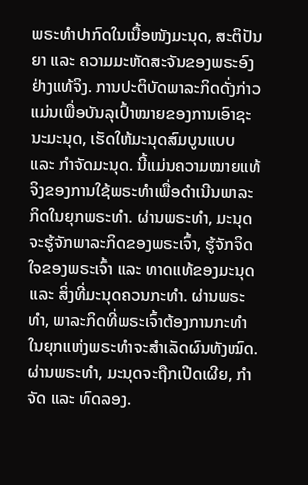ພຣະທໍາປາກົດໃນເນື້ອໜັງມະນຸດ, ສະຕິປັນຍາ ແລະ ຄວາມມະຫັດສະຈັນຂອງພຣະອົງຢ່າງແທ້ຈິງ. ການປະຕິບັດພາລະກິດດັ່ງກ່າວແມ່ນເພື່ອບັນລຸເປົ້າໝາຍຂອງການເອົາຊະນະມະນຸດ, ເຮັດໃຫ້ມະນຸດສົມບູນແບບ ແລະ ກໍາຈັດມະນຸດ. ນີ້ແມ່ນຄວາມໝາຍແທ້ຈິງຂອງການໃຊ້ພຣະທໍາເພື່ອດໍາເນີນພາລະກິດໃນຍຸກພຣະທໍາ. ຜ່ານພຣະທໍາ, ມະນຸດຈະຮູ້ຈັກພາລະກິດຂອງພຣະເຈົ້າ, ຮູ້ຈັກຈິດໃຈຂອງພຣະເຈົ້າ ແລະ ທາດແທ້ຂອງມະນຸດ ແລະ ສິ່ງທີ່ມະນຸດຄວນກະທໍາ. ຜ່ານພຣະທໍາ, ພາລະກິດທີ່ພຣະເຈົ້າຕ້ອງການກະທໍາໃນຍຸກແຫ່ງພຣະທໍາຈະສໍາເລັດຜົນທັງໝົດ. ຜ່ານພຣະທໍາ, ມະນຸດຈະຖືກເປີດເຜີຍ, ກໍາຈັດ ແລະ ທົດລອງ.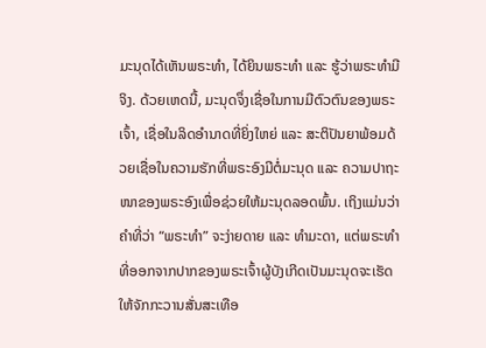ມະນຸດໄດ້ເຫັນພຣະທໍາ, ໄດ້ຍິນພຣະທໍາ ແລະ ຮູ້ວ່າພຣະທໍາມີຈິງ. ດ້ວຍເຫດນີ້, ມະນຸດຈຶ່ງເຊື່ອໃນການມີຕົວຕົນຂອງພຣະເຈົ້າ, ເຊື່ອໃນລິດອໍານາດທີ່ຍິ່ງໃຫຍ່ ແລະ ສະຕິປັນຍາພ້ອມດ້ວຍເຊື່ອໃນຄວາມຮັກທີ່ພຣະອົງມີຕໍ່ມະນຸດ ແລະ ຄວາມປາຖະໜາຂອງພຣະອົງເພື່ອຊ່ວຍໃຫ້ມະນຸດລອດພົ້ນ. ເຖິງແມ່ນວ່າ ຄໍາທີ່ວ່າ “ພຣະທໍາ” ຈະງ່າຍດາຍ ແລະ ທໍາມະດາ, ແຕ່ພຣະທໍາທີ່ອອກຈາກປາກຂອງພຣະເຈົ້າຜູ້ບັງເກີດເປັນມະນຸດຈະເຮັດໃຫ້ຈັກກະວານສັ່ນສະເທືອ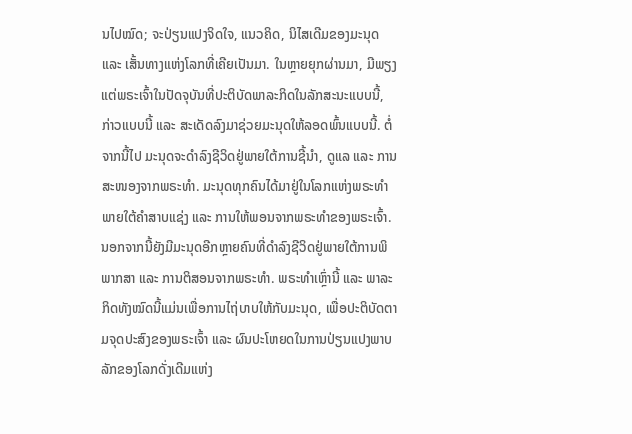ນໄປໝົດ; ຈະປ່ຽນແປງຈິດໃຈ, ແນວຄິດ, ນິໄສເດີມຂອງມະນຸດ ແລະ ເສັ້ນທາງແຫ່ງໂລກທີ່ເຄີຍເປັນມາ. ໃນຫຼາຍຍຸກຜ່ານມາ, ມີພຽງແຕ່ພຣະເຈົ້າໃນປັດຈຸບັນທີ່ປະຕິບັດພາລະກິດໃນລັກສະນະແບບນີ້, ກ່າວແບບນີ້ ແລະ ສະເດັດລົງມາຊ່ວຍມະນຸດໃຫ້ລອດພົ້ນແບບນີ້. ຕໍ່ຈາກນີ້ໄປ ມະນຸດຈະດໍາລົງຊີວິດຢູ່ພາຍໃຕ້ການຊີ້ນໍາ, ດູແລ ແລະ ການສະໜອງຈາກພຣະທໍາ. ມະນຸດທຸກຄົນໄດ້ມາຢູ່ໃນໂລກແຫ່ງພຣະທໍາພາຍໃຕ້ຄໍາສາບແຊ່ງ ແລະ ການໃຫ້ພອນຈາກພຣະທໍາຂອງພຣະເຈົ້າ. ນອກຈາກນີ້ຍັງມີມະນຸດອີກຫຼາຍຄົນທີ່ດໍາລົງຊີວິດຢູ່ພາຍໃຕ້ການພິພາກສາ ແລະ ການຕິສອນຈາກພຣະທໍາ. ພຣະທໍາເຫຼົ່ານີ້ ແລະ ພາລະກິດທັງໝົດນີ້ແມ່ນເພື່ອການໄຖ່ບາບໃຫ້ກັບມະນຸດ, ເພື່ອປະຕິບັດຕາມຈຸດປະສົງຂອງພຣະເຈົ້າ ແລະ ຜົນປະໂຫຍດໃນການປ່ຽນແປງພາບລັກຂອງໂລກດັ່ງເດີມແຫ່ງ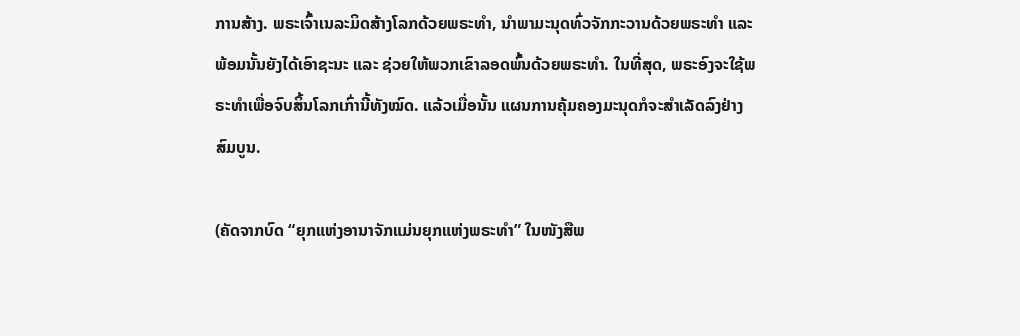ການສ້າງ. ພຣະເຈົ້າເນລະມິດສ້າງໂລກດ້ວຍພຣະທໍາ, ນໍາພາມະນຸດທົ່ວຈັກກະວານດ້ວຍພຣະທໍາ ແລະ ພ້ອມນັ້ນຍັງໄດ້ເອົາຊະນະ ແລະ ຊ່ວຍໃຫ້ພວກເຂົາລອດພົ້ນດ້ວຍພຣະທໍາ. ໃນທີ່ສຸດ, ພຣະອົງຈະໃຊ້ພຣະທໍາເພື່ອຈົບສິ້ນໂລກເກົ່ານີ້ທັງໝົດ. ແລ້ວເມື່ອນັ້ນ ແຜນການຄຸ້ມຄອງມະນຸດກໍຈະສໍາເລັດລົງຢ່າງສົມບູນ.

(ຄັດຈາກບົດ “ຍຸກແຫ່ງອານາຈັກແມ່ນຍຸກແຫ່ງພຣະທໍາ” ໃນໜັງສືພ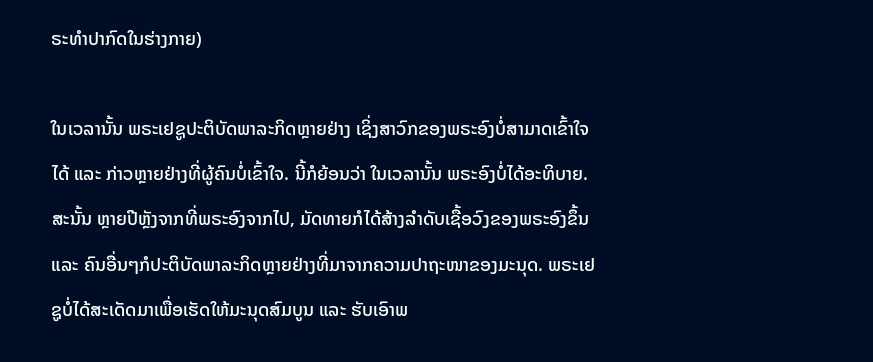ຣະທໍາປາກົດໃນຮ່າງກາຍ)

ໃນເວລານັ້ນ ພຣະເຢຊູປະຕິບັດພາລະກິດຫຼາຍຢ່າງ ເຊິ່ງສາວົກຂອງພຣະອົງບໍ່ສາມາດເຂົ້າໃຈໄດ້ ແລະ ກ່າວຫຼາຍຢ່າງທີ່ຜູ້ຄົນບໍ່ເຂົ້າໃຈ. ນີ້ກໍຍ້ອນວ່າ ໃນເວລານັ້ນ ພຣະອົງບໍ່ໄດ້ອະທິບາຍ. ສະນັ້ນ ຫຼາຍປີຫຼັງຈາກທີ່ພຣະອົງຈາກໄປ, ມັດທາຍກໍໄດ້ສ້າງລຳດັບເຊື້ອວົງຂອງພຣະອົງຂຶ້ນ ແລະ ຄົນອື່ນໆກໍປະຕິບັດພາລະກິດຫຼາຍຢ່າງທີ່ມາຈາກຄວາມປາຖະໜາຂອງມະນຸດ. ພຣະເຢຊູບໍ່ໄດ້ສະເດັດມາເພື່ອເຮັດໃຫ້ມະນຸດສົມບູນ ແລະ ຮັບເອົາພ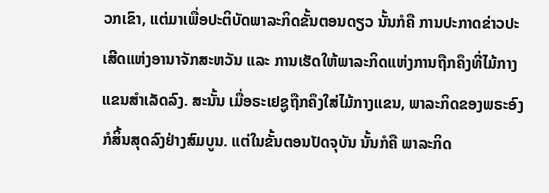ວກເຂົາ, ແຕ່ມາເພື່ອປະຕິບັດພາລະກິດຂັ້ນຕອນດຽວ ນັ້ນກໍຄື ການປະກາດຂ່າວປະເສີດແຫ່ງອານາຈັກສະຫວັນ ແລະ ການເຮັດໃຫ້ພາລະກິດແຫ່ງການຖືກຄຶງທີ່ໄມ້ກາງແຂນສຳເລັດລົງ. ສະນັ້ນ ເມື່ອຣະເຢຊູຖືກຄຶງໃສ່ໄມ້ກາງແຂນ, ພາລະກິດຂອງພຣະອົງກໍສິ້ນສຸດລົງຢ່າງສົມບູນ. ແຕ່ໃນຂັ້ນຕອນປັດຈຸບັນ ນັ້ນກໍຄື ພາລະກິດ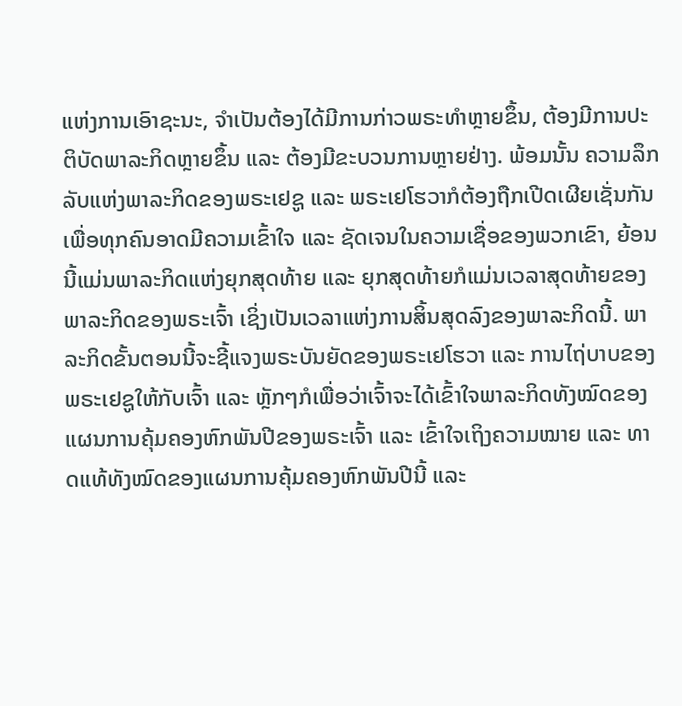ແຫ່ງການເອົາຊະນະ, ຈຳເປັນຕ້ອງໄດ້ມີການກ່າວພຣະທຳຫຼາຍຂຶ້ນ, ຕ້ອງມີການປະຕິບັດພາລະກິດຫຼາຍຂຶ້ນ ແລະ ຕ້ອງມີຂະບວນການຫຼາຍຢ່າງ. ພ້ອມນັ້ນ ຄວາມລຶກລັບແຫ່ງພາລະກິດຂອງພຣະເຢຊູ ແລະ ພຣະເຢໂຮວາກໍຕ້ອງຖືກເປີດເຜີຍເຊັ່ນກັນ ເພື່ອທຸກຄົນອາດມີຄວາມເຂົ້າໃຈ ແລະ ຊັດເຈນໃນຄວາມເຊື່ອຂອງພວກເຂົາ, ຍ້ອນນີ້ແມ່ນພາລະກິດແຫ່ງຍຸກສຸດທ້າຍ ແລະ ຍຸກສຸດທ້າຍກໍແມ່ນເວລາສຸດທ້າຍຂອງພາລະກິດຂອງພຣະເຈົ້າ ເຊິ່ງເປັນເວລາແຫ່ງການສິ້ນສຸດລົງຂອງພາລະກິດນີ້. ພາລະກິດຂັ້ນຕອນນີ້ຈະຊີ້ແຈງພຣະບັນຍັດຂອງພຣະເຢໂຮວາ ແລະ ການໄຖ່ບາບຂອງພຣະເຢຊູໃຫ້ກັບເຈົ້າ ແລະ ຫຼັກໆກໍເພື່ອວ່າເຈົ້າຈະໄດ້ເຂົ້າໃຈພາລະກິດທັງໝົດຂອງແຜນການຄຸ້ມຄອງຫົກພັນປີຂອງພຣະເຈົ້າ ແລະ ເຂົ້າໃຈເຖິງຄວາມໝາຍ ແລະ ທາດແທ້ທັງໝົດຂອງແຜນການຄຸ້ມຄອງຫົກພັນປີນີ້ ແລະ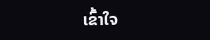ເຂົ້າໃຈ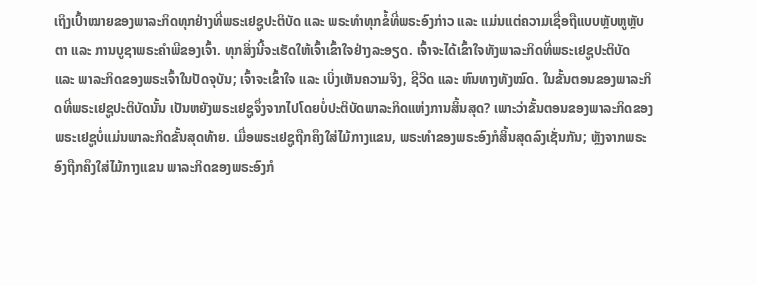ເຖິງເປົ້າໝາຍຂອງພາລະກິດທຸກຢ່າງທີ່ພຣະເຢຊູປະຕິບັດ ແລະ ພຣະທຳທຸກຂໍ້ທີ່ພຣະອົງກ່າວ ແລະ ແມ່ນແຕ່ຄວາມເຊື່ອຖືແບບຫຼັບຫູຫຼັບຕາ ແລະ ການບູຊາພຣະຄຳພີຂອງເຈົ້າ. ທຸກສິ່ງນີ້ຈະເຮັດໃຫ້ເຈົ້າເຂົ້າໃຈຢ່າງລະອຽດ. ເຈົ້າຈະໄດ້ເຂົ້າໃຈທັງພາລະກິດທີ່ພຣະເຢຊູປະຕິບັດ ແລະ ພາລະກິດຂອງພຣະເຈົ້າໃນປັດຈຸບັນ; ເຈົ້າຈະເຂົ້າໃຈ ແລະ ເບິ່ງເຫັນຄວາມຈິງ, ຊີວິດ ແລະ ຫົນທາງທັງໝົດ. ໃນຂັ້ນຕອນຂອງພາລະກິດທີ່ພຣະເຢຊູປະຕິບັດນັ້ນ ເປັນຫຍັງພຣະເຢຊູຈຶ່ງຈາກໄປໂດຍບໍ່ປະຕິບັດພາລະກິດແຫ່ງການສິ້ນສຸດ? ເພາະວ່າຂັ້ນຕອນຂອງພາລະກິດຂອງພຣະເຢຊູບໍ່ແມ່ນພາລະກິດຂັ້ນສຸດທ້າຍ. ເມື່ອພຣະເຢຊູຖືກຄຶງໃສ່ໄມ້ກາງແຂນ, ພຣະທຳຂອງພຣະອົງກໍສິ້ນສຸດລົງເຊັ່ນກັນ; ຫຼັງຈາກພຣະອົງຖືກຄຶງໃສ່ໄມ້ກາງແຂນ ພາລະກິດຂອງພຣະອົງກໍ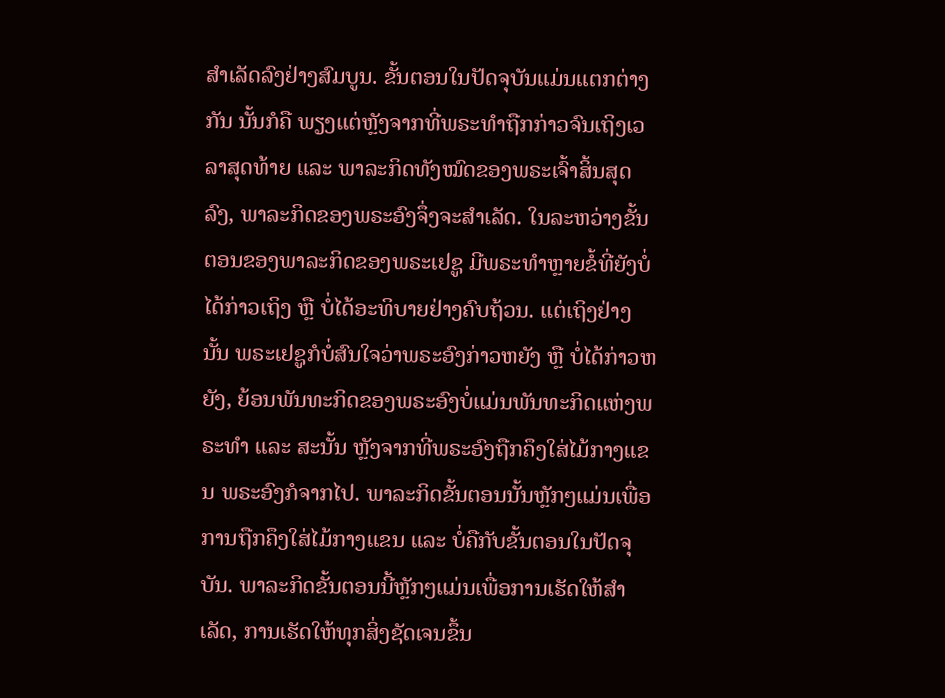ສຳເລັດລົງຢ່າງສົມບູນ. ຂັ້ນຕອນໃນປັດຈຸບັນແມ່ນແຕກຕ່າງກັນ ນັ້ນກໍຄື ພຽງແຕ່ຫຼັງຈາກທີ່ພຣະທຳຖືກກ່າວຈົນເຖິງເວລາສຸດທ້າຍ ແລະ ພາລະກິດທັງໝົດຂອງພຣະເຈົ້າສິ້ນສຸດລົງ, ພາລະກິດຂອງພຣະອົງຈຶ່ງຈະສຳເລັດ. ໃນລະຫວ່າງຂັ້ນຕອນຂອງພາລະກິດຂອງພຣະເຢຊູ ມີພຣະທຳຫຼາຍຂໍ້ທີ່ຍັງບໍ່ໄດ້ກ່າວເຖິງ ຫຼື ບໍ່ໄດ້ອະທິບາຍຢ່າງຄົບຖ້ວນ. ແຕ່ເຖິງຢ່າງນັ້ນ ພຣະເຢຊູກໍບໍ່ສົນໃຈວ່າພຣະອົງກ່າວຫຍັງ ຫຼື ບໍ່ໄດ້ກ່າວຫຍັງ, ຍ້ອນພັນທະກິດຂອງພຣະອົງບໍ່ແມ່ນພັນທະກິດແຫ່ງພຣະທຳ ແລະ ສະນັ້ນ ຫຼັງຈາກທີ່ພຣະອົງຖືກຄຶງໃສ່ໄມ້ກາງແຂນ ພຣະອົງກໍຈາກໄປ. ພາລະກິດຂັ້ນຕອນນັ້ນຫຼັກໆແມ່ນເພື່ອການຖືກຄຶງໃສ່ໄມ້ກາງແຂນ ແລະ ບໍ່ຄືກັບຂັ້ນຕອນໃນປັດຈຸບັນ. ພາລະກິດຂັ້ນຕອນນີ້ຫຼັກໆແມ່ນເພື່ອການເຮັດໃຫ້ສຳເລັດ, ການເຮັດໃຫ້ທຸກສິ່ງຊັດເຈນຂຶ້ນ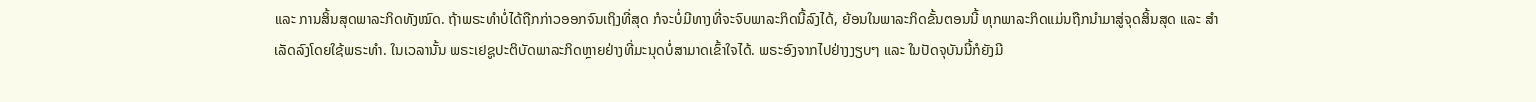ແລະ ການສິ້ນສຸດພາລະກິດທັງໝົດ. ຖ້າພຣະທໍາບໍ່ໄດ້ຖືກກ່າວອອກຈົນເຖິງທີ່ສຸດ ກໍຈະບໍ່ມີທາງທີ່ຈະຈົບພາລະກິດນີ້ລົງໄດ້, ຍ້ອນໃນພາລະກິດຂັ້ນຕອນນີ້ ທຸກພາລະກິດແມ່ນຖືກນໍາມາສູ່ຈຸດສິ້ນສຸດ ແລະ ສຳເລັດລົງໂດຍໃຊ້ພຣະທຳ. ໃນເວລານັ້ນ ພຣະເຢຊູປະຕິບັດພາລະກິດຫຼາຍຢ່າງທີ່ມະນຸດບໍ່ສາມາດເຂົ້າໃຈໄດ້. ພຣະອົງຈາກໄປຢ່າງງຽບໆ ແລະ ໃນປັດຈຸບັນນີ້ກໍຍັງມີ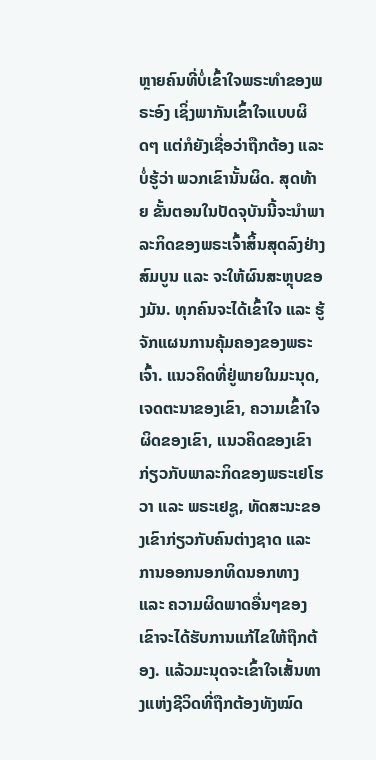ຫຼາຍຄົນທີ່ບໍ່ເຂົ້າໃຈພຣະທຳຂອງພຣະອົງ ເຊິ່ງພາກັນເຂົ້າໃຈແບບຜິດໆ ແຕ່ກໍຍັງເຊື່ອວ່າຖືກຕ້ອງ ແລະ ບໍ່ຮູ້ວ່າ ພວກເຂົານັ້ນຜິດ. ສຸດທ້າຍ ຂັ້ນຕອນໃນປັດຈຸບັນນີ້ຈະນໍາພາລະກິດຂອງພຣະເຈົ້າສິ້ນສຸດລົງຢ່າງສົມບູນ ແລະ ຈະໃຫ້ຜົນສະຫຼຸບຂອງມັນ. ທຸກຄົນຈະໄດ້ເຂົ້າໃຈ ແລະ ຮູ້ຈັກແຜນການຄຸ້ມຄອງຂອງພຣະເຈົ້າ. ແນວຄິດທີ່ຢູ່ພາຍໃນມະນຸດ, ເຈດຕະນາຂອງເຂົາ, ຄວາມເຂົ້າໃຈຜິດຂອງເຂົາ, ແນວຄິດຂອງເຂົາກ່ຽວກັບພາລະກິດຂອງພຣະເຢໂຮວາ ແລະ ພຣະເຢຊູ, ທັດສະນະຂອງເຂົາກ່ຽວກັບຄົນຕ່າງຊາດ ແລະ ການອອກນອກທິດນອກທາງ ແລະ ຄວາມຜິດພາດອື່ນໆຂອງເຂົາຈະໄດ້ຮັບການແກ້ໄຂໃຫ້ຖືກຕ້ອງ. ແລ້ວມະນຸດຈະເຂົ້າໃຈເສັ້ນທາງແຫ່ງຊີວິດທີ່ຖືກຕ້ອງທັງໝົດ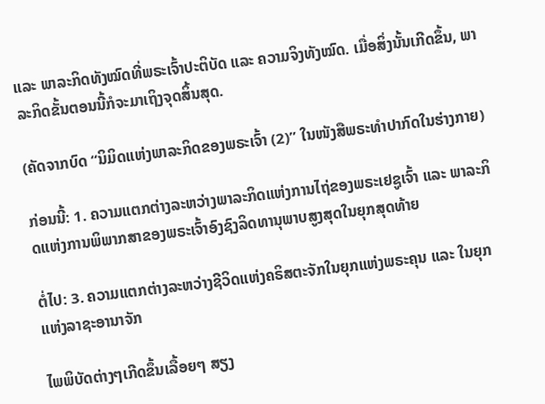ແລະ ພາລະກິດທັງໝົດທີ່ພຣະເຈົ້າປະຕິບັດ ແລະ ຄວາມຈິງທັງໝົດ. ເມື່ອສິ່ງນັ້ນເກີດຂຶ້ນ, ພາລະກິດຂັ້ນຕອນນີ້ກໍຈະມາເຖິງຈຸດສິ້ນສຸດ.

(ຄັດຈາກບົດ “ນິມິດແຫ່ງພາລະກິດຂອງພຣະເຈົ້າ (2)” ໃນໜັງສືພຣະທໍາປາກົດໃນຮ່າງກາຍ)

ກ່ອນນີ້: 1. ຄວາມແຕກຕ່າງລະຫວ່າງພາລະກິດແຫ່ງການໄຖ່ຂອງພຣະເຢຊູເຈົ້າ ແລະ ພາລະກິດແຫ່ງການພິພາກສາຂອງພຣະເຈົ້າອົງຊົງລິດທານຸພາບສູງສຸດໃນຍຸກສຸດທ້າຍ

ຕໍ່ໄປ: 3. ຄວາມແຕກຕ່າງລະຫວ່າງຊີວິດແຫ່ງຄຣິສຕະຈັກໃນຍຸກແຫ່ງພຣະຄຸນ ແລະ ໃນຍຸກແຫ່ງລາຊະອານາຈັກ

ໄພພິບັດຕ່າງໆເກີດຂຶ້ນເລື້ອຍໆ ສຽງ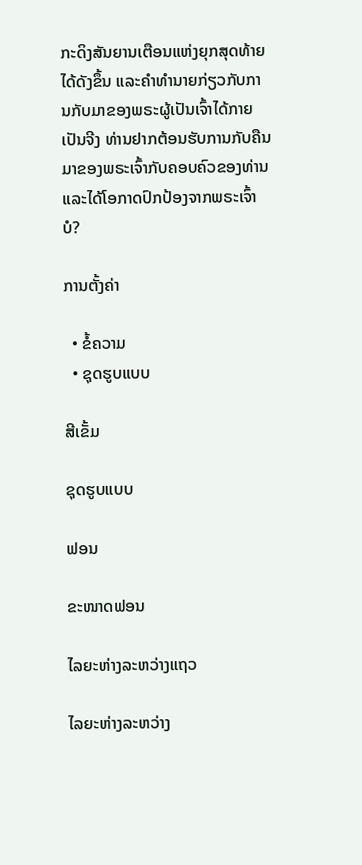ກະດິງສັນຍານເຕືອນແຫ່ງຍຸກສຸດທ້າຍໄດ້ດັງຂຶ້ນ ແລະຄໍາທໍານາຍກ່ຽວກັບການກັບມາຂອງພຣະຜູ້ເປັນເຈົ້າໄດ້ກາຍເປັນຈີງ ທ່ານຢາກຕ້ອນຮັບການກັບຄືນມາຂອງພຣະເຈົ້າກັບຄອບຄົວຂອງທ່ານ ແລະໄດ້ໂອກາດປົກປ້ອງຈາກພຣະເຈົ້າບໍ?

ການຕັ້ງຄ່າ

  • ຂໍ້ຄວາມ
  • ຊຸດຮູບແບບ

ສີເຂັ້ມ

ຊຸດຮູບແບບ

ຟອນ

ຂະໜາດຟອນ

ໄລຍະຫ່າງລະຫວ່າງແຖວ

ໄລຍະຫ່າງລະຫວ່າງ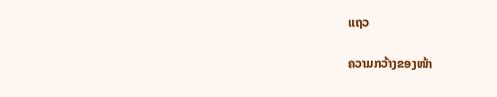ແຖວ

ຄວາມກວ້າງຂອງໜ້າ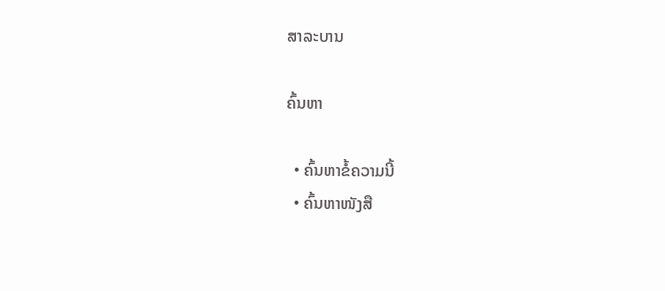ສາລະບານ

ຄົ້ນຫາ

  • ຄົ້ນຫາຂໍ້ຄວາມນີ້
  • ຄົ້ນຫາໜັງສື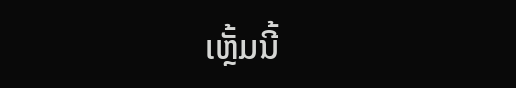ເຫຼັ້ມນີ້